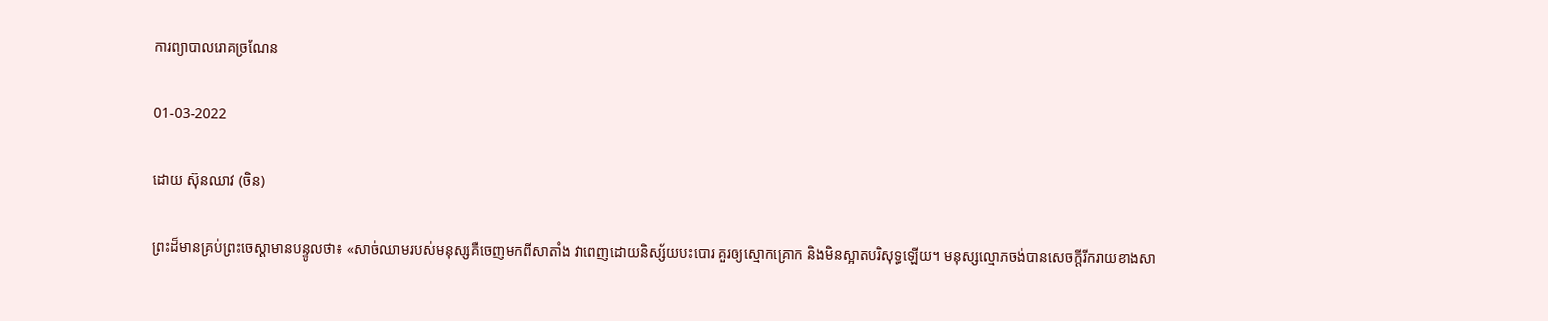ការព្យាបាលរោគច្រណែន

01-03-2022

ដោយ ស៊ុនឈាវ (ចិន)

ព្រះដ៏មានគ្រប់ព្រះចេស្ដាមានបន្ទូលថា៖ «សាច់ឈាមរបស់មនុស្សគឺចេញមកពីសាតាំង វាពេញដោយនិស្ស័យបះបោរ គួរឲ្យស្មោកគ្រោក និងមិនស្អាតបរិសុទ្ធឡើយ។ មនុស្សល្មោភចង់បានសេចក្តីរីករាយខាងសា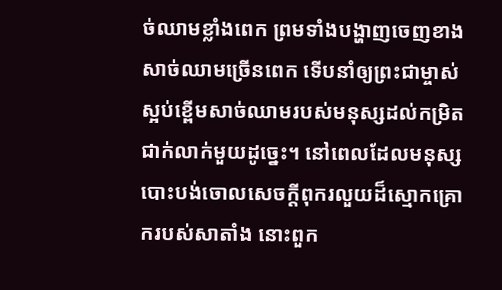ច់ឈាមខ្លាំងពេក ព្រមទាំងបង្ហាញចេញខាងសាច់ឈាមច្រើនពេក ទើបនាំឲ្យព្រះជាម្ចាស់ស្អប់ខ្ពើមសាច់ឈាមរបស់មនុស្សដល់កម្រិតជាក់លាក់មួយដូច្នេះ។ នៅពេលដែលមនុស្សបោះបង់ចោលសេចក្តីពុករលួយដ៏ស្មោកគ្រោករបស់សាតាំង នោះពួក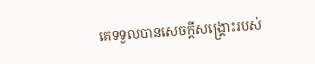គេទទួលបានសេចក្តីសង្រ្គោះរបស់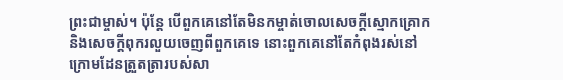ព្រះជាម្ចាស់។ ប៉ុន្តែ បើពួកគេនៅតែមិនកម្ចាត់ចោលសេចក្តីស្មោកគ្រោក និងសេចក្តីពុករលួយចេញពីពួកគេទេ នោះពួកគេនៅតែកំពុងរស់នៅក្រោមដែនត្រួតត្រារបស់សា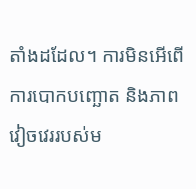តាំងដដែល។ ការមិនអើពើ ការបោកបញ្ឆោត និងភាពវៀចវេររបស់ម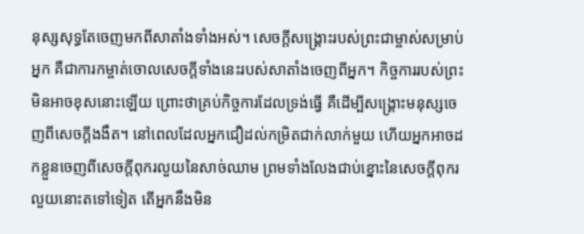នុស្សសុទ្ធតែចេញមកពីសាតាំងទាំងអស់។ សេចក្តីសង្រ្គោះរបស់ព្រះជាម្ចាស់សម្រាប់អ្នក គឺជាការកម្ចាត់ចោលសេចក្តីទាំងនេះរបស់សាតាំងចេញពីអ្នក។ កិច្ចការរបស់ព្រះមិនអាចខុសនោះឡើយ ព្រោះថាគ្រប់កិច្ចការដែលទ្រង់ធ្វើ គឺដើម្បីសង្រ្គោះមនុស្សចេញពីសេចក្តីងងឹត។ នៅពេលដែលអ្នកជឿដល់កម្រិតជាក់លាក់មួយ ហើយអ្នកអាចដកខ្លួនចេញពីសេចក្តីពុករលួយនៃសាច់ឈាម ព្រមទាំងលែងជាប់ខ្នោះនៃសេចក្តីពុករលួយនោះតទៅទៀត តើអ្នកនឹងមិន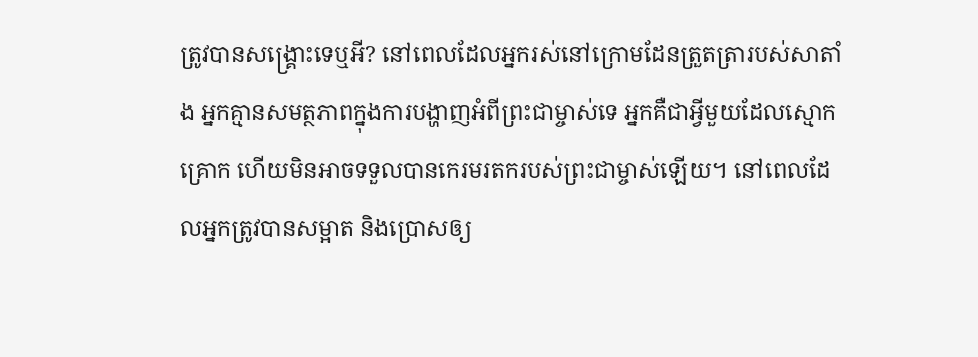ត្រូវបានសង្រ្គោះទេឬអី? នៅពេលដែលអ្នករស់នៅក្រោមដែនត្រួតត្រារបស់សាតាំង អ្នកគ្មានសមត្ថភាពក្នុងការបង្ហាញអំពីព្រះជាម្ចាស់ទេ អ្នកគឺជាអ្វីមួយដែលស្មោកគ្រោក ហើយមិនអាចទទួលបានកេរមរតករបស់ព្រះជាម្ចាស់ឡើយ។ នៅពេលដែលអ្នកត្រូវបានសម្អាត និងប្រោសឲ្យ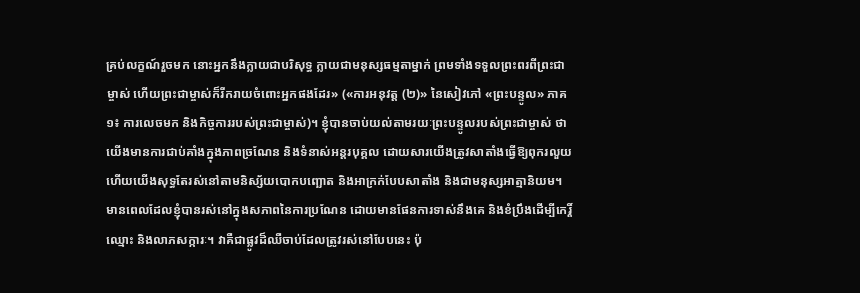គ្រប់លក្ខណ៍រួចមក នោះអ្នកនឹងក្លាយជាបរិសុទ្ធ ក្លាយជាមនុស្សធម្មតាម្នាក់ ព្រមទាំងទទួលព្រះពរពីព្រះជាម្ចាស់ ហើយព្រះជាម្ចាស់ក៏រីករាយចំពោះអ្នកផងដែរ» («ការអនុវត្ត (២)» នៃសៀវភៅ «ព្រះបន្ទូល» ភាគ១៖ ការលេចមក និងកិច្ចការរបស់ព្រះជាម្ចាស់)។ ខ្ញុំបានចាប់យល់តាមរយៈព្រះបន្ទូលរបស់ព្រះជាម្ចាស់ ថាយើងមានការជាប់គាំងក្នុងភាពច្រណែន និងទំនាស់អន្ដរបុគ្គល ដោយសារយើងត្រូវសាតាំងធ្វើឱ្យពុករលួយ ហើយយើងសុទ្ធតែរស់នៅតាមនិស្ស័យបោកបញ្ឆោត និងអាក្រក់បែបសាតាំង និងជាមនុស្សអាត្មានិយម។ មានពេលដែលខ្ញុំបានរស់នៅក្នុងសភាពនៃការប្រណែន ដោយមានផែនការទាស់នឹងគេ និងខំប្រឹងដើម្បីកេរ្តិ៍ឈ្មោះ និងលាភសក្ការៈ។ វាគឺជាផ្លូវដ៏ឈឺចាប់ដែលត្រូវរស់នៅបែបនេះ ប៉ុ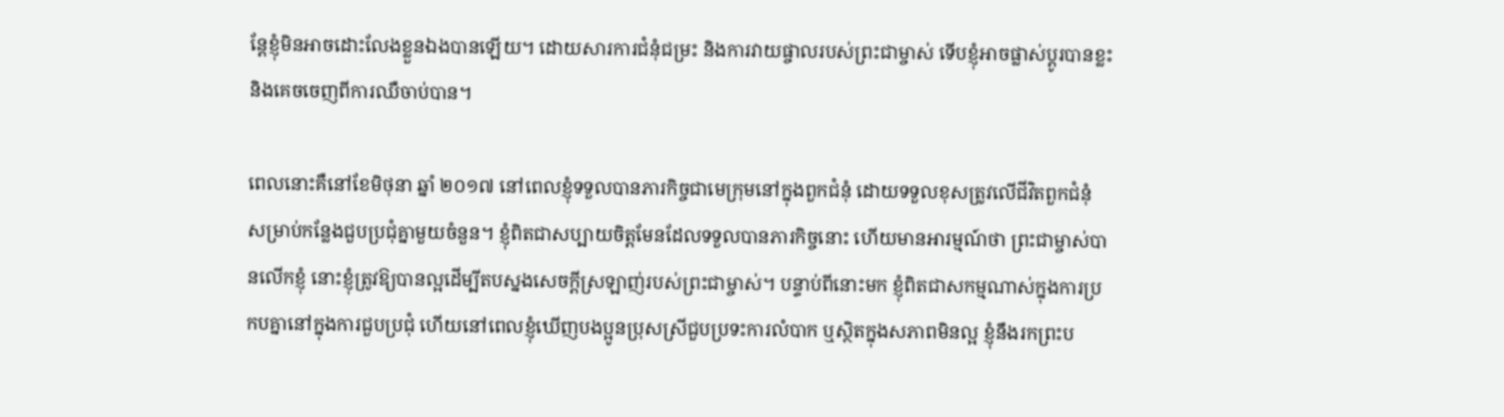ន្តែខ្ញុំមិនអាចដោះលែងខ្លួនឯងបានឡើយ។ ដោយសារការជំនុំជម្រះ និងការវាយផ្ចាលរបស់ព្រះជាម្ចាស់ ទើបខ្ញុំអាចផ្លាស់ប្ដូរបានខ្លះ និងគេចចេញពីការឈឺចាប់បាន។

ពេលនោះគឺនៅខែមិថុនា ឆ្នាំ ២០១៧ នៅពេលខ្ញុំទទួលបានភារកិច្ចជាមេក្រុមនៅក្នុងពួកជំនុំ ដោយទទួលខុសត្រូវលើជីវិតពួកជំនុំ សម្រាប់កន្លែងជួបប្រជុំគ្នាមួយចំនួន។ ខ្ញុំពិតជាសប្បាយចិត្តមែនដែលទទួលបានភារកិច្ចនោះ ហើយមានអារម្មណ៍ថា ព្រះជាម្ចាស់បានលើកខ្ញុំ នោះខ្ញុំត្រូវឱ្យបានល្អដើម្បីតបស្នងសេចក្ដីស្រឡាញ់របស់ព្រះជាម្ចាស់។ បន្ទាប់ពីនោះមក ខ្ញុំពិតជាសកម្មណាស់ក្នុងការប្រកបគ្នានៅក្នុងការជួបប្រជុំ ហើយនៅពេលខ្ញុំឃើញបងប្អូនប្រុសស្រីជួបប្រទះការលំបាក ឬស្ថិតក្នុងសភាពមិនល្អ ខ្ញុំនឹងរកព្រះប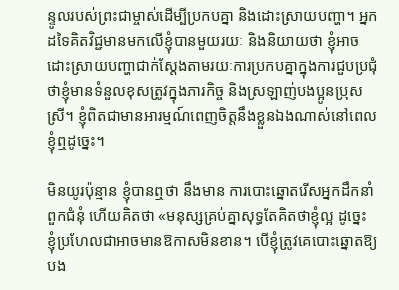ន្ទូលរបស់ព្រះជាម្ចាស់ដើម្បីប្រកបគ្នា និងដោះស្រាយបញ្ហា។ អ្នកដទៃគិតវិជ្ជមានមកលើខ្ញុំបានមួយរយៈ និងនិយាយថា ខ្ញុំអាចដោះស្រាយបញ្ហាជាក់ស្ដែងតាមរយៈការប្រកបគ្នាក្នុងការជួបប្រជុំ ថាខ្ញុំមានទំនួលខុសត្រូវក្នុងភារកិច្ច និងស្រឡាញ់បងប្អូនប្រុសស្រី។ ខ្ញុំពិតជាមានអារម្មណ៍ពេញចិត្តនឹងខ្លួនឯងណាស់នៅពេលខ្ញុំឮដូច្នេះ។

មិនយូរប៉ុន្មាន ខ្ញុំបានឮថា នឹងមាន ការបោះឆ្នោតរើសអ្នកដឹកនាំពួកជំនុំ ហើយគិតថា «មនុស្សគ្រប់គ្នាសុទ្ធតែគិតថាខ្ញុំល្អ ដូច្នេះ ខ្ញុំប្រហែលជាអាចមានឱកាសមិនខាន។ បើខ្ញុំត្រូវគេបោះឆ្នោតឱ្យ បង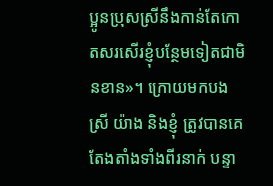ប្អូនប្រុសស្រីនឹងកាន់តែកោតសរសើរខ្ញុំបន្ថែមទៀតជាមិនខាន»។ ក្រោយមកបងស្រី យ៉ាង និងខ្ញុំ ត្រូវបានគេតែងតាំងទាំងពីរនាក់ បន្ទា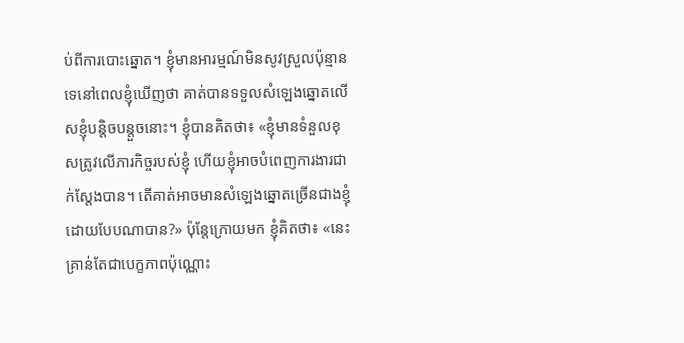ប់ពីការបោះឆ្នោត។ ខ្ញុំមានអារម្មណ៍មិនសូវស្រួលប៉ុន្មានទេនៅពេលខ្ញុំឃើញថា គាត់បានទទួលសំឡេងឆ្នោតលើសខ្ញុំបន្តិចបន្ដួចនោះ។ ខ្ញុំបានគិតថា៖ «ខ្ញុំមានទំនួលខុសត្រូវលើភារកិច្ចរបស់ខ្ញុំ ហើយខ្ញុំអាចបំពេញការងារជាក់ស្ដែងបាន។ តើគាត់អាចមានសំឡេងឆ្នោតច្រើនជាងខ្ញុំដោយបែបណាបាន?» ប៉ុន្តែក្រោយមក ខ្ញុំគិតថា៖ «នេះគ្រាន់តែជាបេក្ខភាពប៉ុណ្ណោះ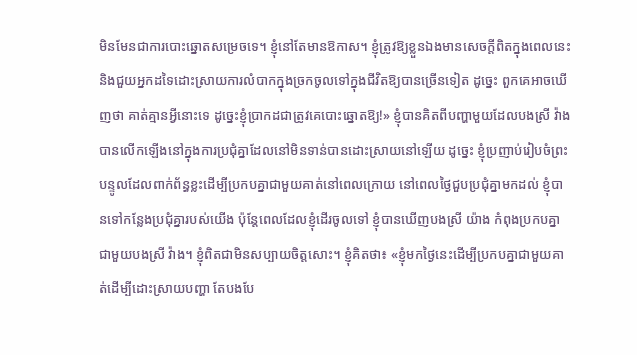មិនមែនជាការបោះឆ្នោតសម្រេចទេ។ ខ្ញុំនៅតែមានឱកាស។ ខ្ញុំត្រូវឱ្យខ្លួនឯងមានសេចក្ដីពិតក្នុងពេលនេះ និងជួយអ្នកដទៃដោះស្រាយការលំបាកក្នុងច្រកចូលទៅក្នុងជីវិតឱ្យបានច្រើនទៀត ដូច្នេះ ពួកគេអាចឃើញថា គាត់គ្មានអ្វីនោះទេ ដូច្នេះខ្ញុំប្រាកដជាត្រូវគេបោះឆ្នោតឱ្យ!» ខ្ញុំបានគិតពីបញ្ហាមួយដែលបងស្រី វ៉ាង បានលើកឡើងនៅក្នុងការប្រជុំគ្នាដែលនៅមិនទាន់បានដោះស្រាយនៅឡើយ ដូច្នេះ ខ្ញុំប្រញាប់រៀបចំព្រះបន្ទូលដែលពាក់ព័ន្ធខ្លះដើម្បីប្រកបគ្នាជាមួយគាត់នៅពេលក្រោយ នៅពេលថ្ងៃជួបប្រជុំគ្នាមកដល់ ខ្ញុំបានទៅកន្លែងប្រជុំគ្នារបស់យើង ប៉ុន្តែពេលដែលខ្ញុំដើរចូលទៅ ខ្ញុំបានឃើញបងស្រី យ៉ាង កំពុងប្រកបគ្នាជាមួយបងស្រី វ៉ាង។ ខ្ញុំពិតជាមិនសប្បាយចិត្តសោះ។ ខ្ញុំគិតថា៖ «ខ្ញុំមកថ្ងៃនេះដើម្បីប្រកបគ្នាជាមួយគាត់ដើម្បីដោះស្រាយបញ្ហា តែបងបែ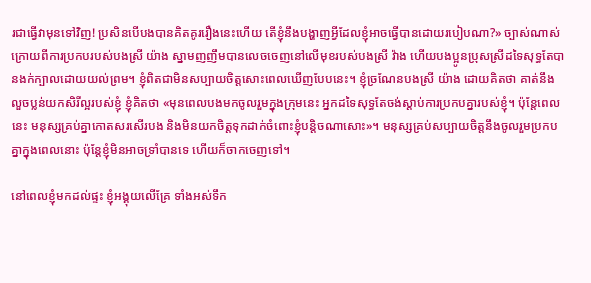រជាធ្វើវាមុនទៅវិញ! ប្រសិនបើបងបានគិតគូររឿងនេះហើយ តើខ្ញុំនឹងបង្ហាញអ្វីដែលខ្ញុំអាចធ្វើបានដោយរបៀបណា?» ច្បាស់ណាស់ ក្រោយពីការប្រកបរបស់បងស្រី យ៉ាង ស្នាមញញឹមបានលេចចេញនៅលើមុខរបស់បងស្រី វ៉ាង ហើយបងប្អូនប្រុសស្រីដទៃសុទ្ធតែបានងក់ក្បាលដោយយល់ព្រម។ ខ្ញុំពិតជាមិនសប្បាយចិត្តសោះពេលឃើញបែបនេះ។ ខ្ញុំច្រណែនបងស្រី យ៉ាង ដោយគិតថា គាត់នឹងលួចប្លន់យកសិរីល្អរបស់ខ្ញុំ ខ្ញុំគិតថា «មុនពេលបងមកចូលរួមក្នុងក្រុមនេះ អ្នកដទៃសុទ្ធតែចង់ស្ដាប់ការប្រកបគ្នារបស់ខ្ញុំ។ ប៉ុន្តែពេលនេះ មនុស្សគ្រប់គ្នាកោតសរសើរបង និងមិនយកចិត្តទុកដាក់ចំពោះខ្ញុំបន្តិចណាសោះ»។ មនុស្សគ្រប់សប្បាយចិត្តនឹងចូលរួមប្រកបគ្នាក្នុងពេលនោះ ប៉ុន្តែខ្ញុំមិនអាចទ្រាំបានទេ ហើយក៏ចាកចេញទៅ។

នៅពេលខ្ញុំមកដល់ផ្ទះ ខ្ញុំអង្គុយលើគ្រែ ទាំងអស់ទឹក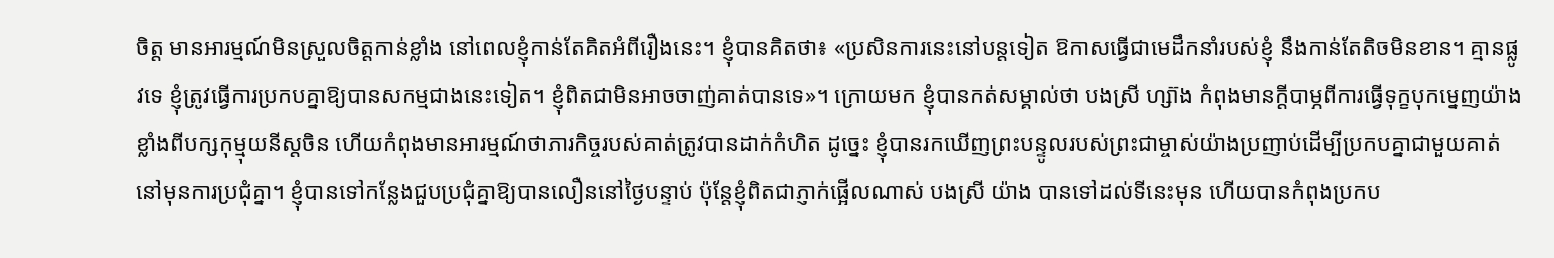ចិត្ត មានអារម្មណ៍មិនស្រួលចិត្តកាន់ខ្លាំង នៅពេលខ្ញុំកាន់តែគិតអំពីរឿងនេះ។ ខ្ញុំបានគិតថា៖ «ប្រសិនការនេះនៅបន្តទៀត ឱកាសធ្វើជាមេដឹកនាំរបស់ខ្ញុំ នឹងកាន់តែតិចមិនខាន។ គ្មានផ្លូវទេ ខ្ញុំត្រូវធ្វើការប្រកបគ្នាឱ្យបានសកម្មជាងនេះទៀត។ ខ្ញុំពិតជាមិនអាចចាញ់គាត់បានទេ»។ ក្រោយមក ខ្ញុំបានកត់សម្គាល់ថា បងស្រី ហ្ស៊ាង កំពុងមានក្ដីបាម្ភពីការធ្វើទុក្ខបុកម្នេញយ៉ាងខ្លាំងពីបក្សកុម្មុយនីស្ដចិន ហើយកំពុងមានអារម្មណ៍ថាភារកិច្ចរបស់គាត់ត្រូវបានដាក់កំហិត ដូច្នេះ ខ្ញុំបានរកឃើញព្រះបន្ទូលរបស់ព្រះជាម្ចាស់យ៉ាងប្រញាប់ដើម្បីប្រកបគ្នាជាមួយគាត់នៅមុនការប្រជុំគ្នា។ ខ្ញុំបានទៅកន្លែងជួបប្រជុំគ្នាឱ្យបានលឿននៅថ្ងៃបន្ទាប់ ប៉ុន្តែខ្ញុំពិតជាភ្ញាក់ផ្អើលណាស់ បងស្រី យ៉ាង បានទៅដល់ទីនេះមុន ហើយបានកំពុងប្រកប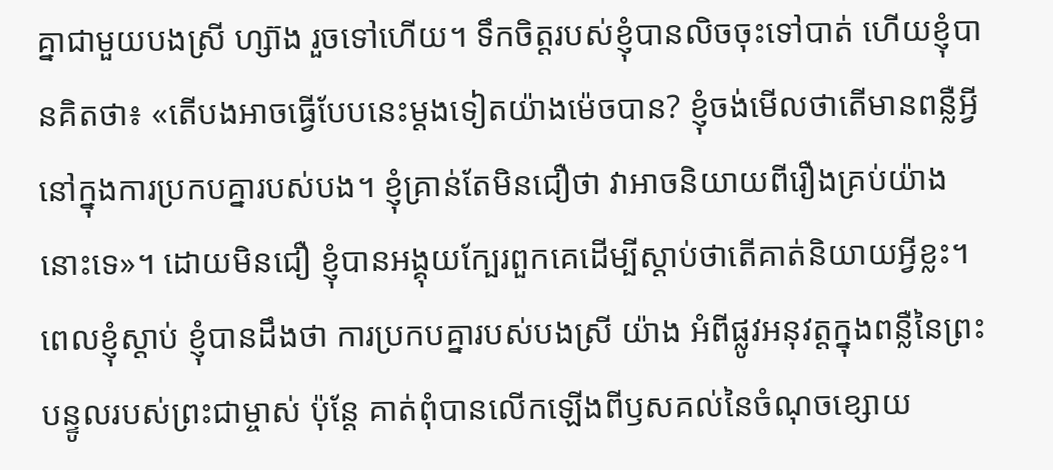គ្នាជាមួយបងស្រី ហ្ស៊ាង រួចទៅហើយ។ ទឹកចិត្តរបស់ខ្ញុំបានលិចចុះទៅបាត់ ហើយខ្ញុំបានគិតថា៖ «តើបងអាចធ្វើបែបនេះម្ដងទៀតយ៉ាងម៉េចបាន? ខ្ញុំចង់មើលថាតើមានពន្លឺអ្វីនៅក្នុងការប្រកបគ្នារបស់បង។ ខ្ញុំគ្រាន់តែមិនជឿថា វាអាចនិយាយពីរឿងគ្រប់យ៉ាងនោះទេ»។ ដោយមិនជឿ ខ្ញុំបានអង្គុយក្បែរពួកគេដើម្បីស្ដាប់ថាតើគាត់និយាយអ្វីខ្លះ។ ពេលខ្ញុំស្ដាប់ ខ្ញុំបានដឹងថា ការប្រកបគ្នារបស់បងស្រី យ៉ាង អំពីផ្លូវអនុវត្តក្នុងពន្លឺនៃព្រះបន្ទូលរបស់ព្រះជាម្ចាស់ ប៉ុន្តែ គាត់ពុំបានលើកឡើងពីឫសគល់នៃចំណុចខ្សោយ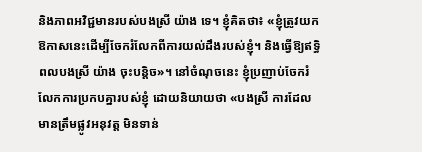និងភាពអវិជ្ជមានរបស់បងស្រី យ៉ាង ទេ។ ខ្ញុំគិតថា៖ «ខ្ញុំត្រូវយកឱកាសនេះដើម្បីចែករំលែកពីការយល់ដឹងរបស់ខ្ញុំ។ និងធ្វើឱ្យឥទ្ធិពលបងស្រី យ៉ាង ចុះបន្ដិច»។ នៅចំណុចនេះ ខ្ញុំប្រញាប់ចែករំលែកការប្រកបគ្នារបស់ខ្ញុំ ដោយនិយាយថា «បងស្រី ការដែលមានត្រឹមផ្លូវអនុវត្ត មិនទាន់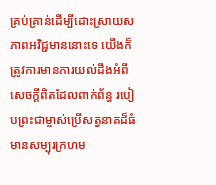គ្រប់គ្រាន់ដើម្បីដោះស្រាយសភាពអវិជ្ជមាននោះទេ យើងក៏ត្រូវការមានការយល់ដឹងអំពីសេចក្ដីពិតដែលពាក់ព័ន្ធ របៀបព្រះជាម្ចាស់ប្រើសត្វនាគដ៏ធំមានសម្បុរក្រហម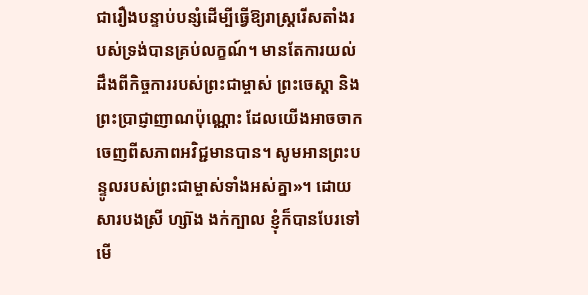ជារឿងបន្ទាប់បន្សំដើម្បីធ្វើឱ្យរាស្រ្តរើសតាំងរបស់ទ្រង់បានគ្រប់លក្ខណ៍។ មានតែការយល់ដឹងពីកិច្ចការរបស់ព្រះជាម្ចាស់ ព្រះចេស្ដា និងព្រះប្រាជ្ញាញាណប៉ុណ្ណោះ ដែលយើងអាចចាកចេញពីសភាពអវិជ្ជមានបាន។ សូមអានព្រះបន្ទូលរបស់ព្រះជាម្ចាស់ទាំងអស់គ្នា»។ ដោយសារបងស្រី ហ្ស៊ាង ងក់ក្បាល ខ្ញុំក៏បានបែរទៅមើ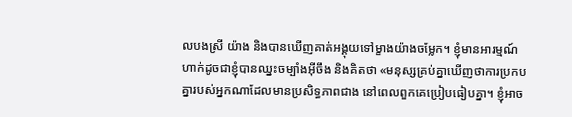លបងស្រី យ៉ាង និងបានឃើញគាត់អង្គុយទៅម្ខាងយ៉ាងចម្លែក។ ខ្ញុំមានអារម្មណ៍ហាក់ដូចជាខ្ញុំបានឈ្នះចម្បាំងអ៊ីចឹង និងគិតថា «មនុស្សគ្រប់គ្នាឃើញថាការប្រកបគ្នារបស់អ្នកណាដែលមានប្រសិទ្ធភាពជាង នៅពេលពួកគេប្រៀបធៀបគ្នា។ ខ្ញុំអាច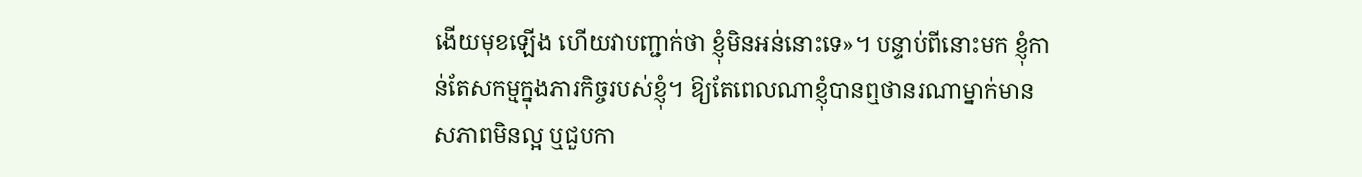ងើយមុខឡើង ហើយវាបញ្ជាក់ថា ខ្ញុំមិនអន់នោះទេ»។ បន្ទាប់ពីនោះមក ខ្ញុំកាន់តែសកម្មក្នុងភារកិច្ចរបស់ខ្ញុំ។ ឱ្យតែពេលណាខ្ញុំបានឮថានរណាម្នាក់មានសភាពមិនល្អ ឬជួបកា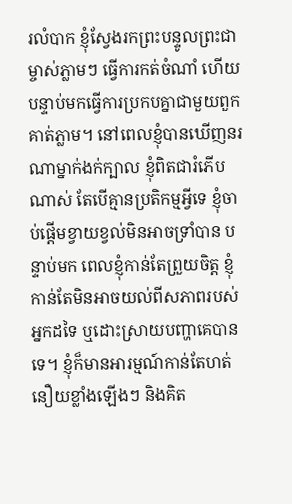រលំបាក ខ្ញុំស្វែងរកព្រះបន្ទូលព្រះជាម្ចាស់ភ្លាមៗ ធ្វើការកត់ចំណាំ ហើយបន្ទាប់មកធ្វើការប្រកបគ្នាជាមួយពួកគាត់ភ្លាម។ នៅពេលខ្ញុំបានឃើញនរណាម្នាក់ងក់ក្បាល ខ្ញុំពិតជារំភើបណាស់ តែបើគ្មានប្រតិកម្មអ្វីទេ ខ្ញុំចាប់ផ្ដើមខ្វាយខ្វល់មិនអាចទ្រាំបាន បន្ទាប់មក ពេលខ្ញុំកាន់តែព្រួយចិត្ត ខ្ញុំកាន់តែមិនអាចយល់ពីសភាពរបស់អ្នកដទៃ ឬដោះស្រាយបញ្ហាគេបានទេ។ ខ្ញុំក៏មានអារម្មណ៍កាន់តែហត់នឿយខ្លាំងឡើងៗ និងគិត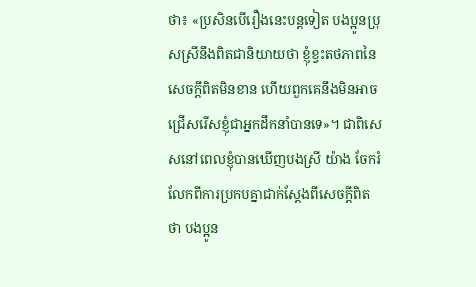ថា៖ «ប្រសិនបើរឿងនេះបន្តទៀត បងប្អូនប្រុសស្រីនឹងពិតជានិយាយថា ខ្ញុំខ្វះតថភាពនៃសេចក្ដីពិតមិនខាន ហើយពួកគេនឹងមិនអាចជ្រើសរើសខ្ញុំជាអ្នកដឹកនាំបានទេ»។ ជាពិសេសនៅពេលខ្ញុំបានឃើញបងស្រី យ៉ាង ចែករំលែកពីការប្រកបគ្នាជាក់ស្ដែងពីសេចក្ដីពិត ថា បងប្អូន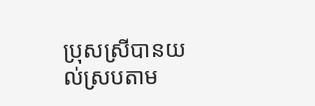ប្រុសស្រីបានយល់ស្របតាម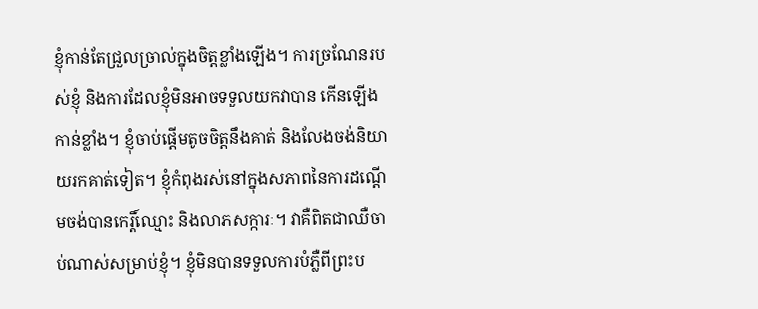ខ្ញុំកាន់តែជ្រួលច្រាល់ក្នុងចិត្តខ្លាំងឡើង។ ការច្រណែនរបស់ខ្ញុំ និងការដែលខ្ញុំមិនអាចទទួលយកវាបាន កើនឡើងកាន់ខ្លាំង។ ខ្ញុំចាប់ផ្ដើមតូចចិត្តនឹងគាត់ និងលែងចង់និយាយរកគាត់ទៀត។ ខ្ញុំកំពុងរស់នៅក្នុងសភាពនៃការដណ្ដើមចង់បានកេរ្តិ៍ឈ្មោះ និងលាភសក្ការៈ។ វាគឺពិតជាឈឺចាប់ណាស់សម្រាប់ខ្ញុំ។ ខ្ញុំមិនបានទទួលការបំភ្លឺពីព្រះប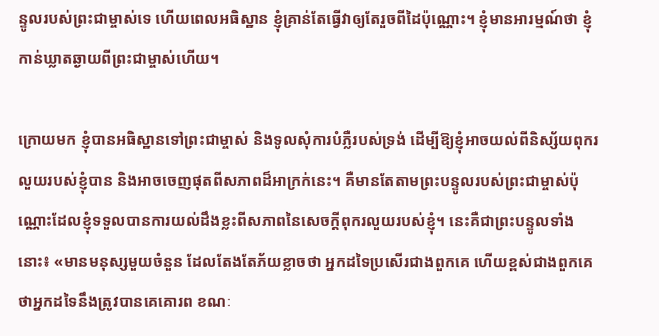ន្ទូលរបស់ព្រះជាម្ចាស់ទេ ហើយពេលអធិស្ឋាន ខ្ញុំគ្រាន់តែធ្វើវាឲ្យតែរួចពីដៃប៉ុណ្ណោះ។ ខ្ញុំមានអារម្មណ៍ថា ខ្ញុំកាន់ឃ្លាតឆ្ងាយពីព្រះជាម្ចាស់ហើយ។

ក្រោយមក ខ្ញុំបានអធិស្ឋានទៅព្រះជាម្ចាស់ និងទូលសុំការបំភ្លឺរបស់ទ្រង់ ដើម្បីឱ្យខ្ញុំអាចយល់ពីនិស្ស័យពុករលួយរបស់ខ្ញុំបាន និងអាចចេញផុតពីសភាពដ៏អាក្រក់នេះ។ គឺមានតែតាមព្រះបន្ទូលរបស់ព្រះជាម្ចាស់ប៉ុណ្ណោះដែលខ្ញុំទទួលបានការយល់ដឹងខ្លះពីសភាពនៃសេចក្ដីពុករលួយរបស់ខ្ញុំ។ នេះគឺជាព្រះបន្ទូលទាំងនោះ៖ «មានមនុស្សមួយចំនួន ដែលតែងតែភ័យខ្លាចថា អ្នកដទៃប្រសើរជាងពួកគេ ហើយខ្ពស់ជាងពួកគេ ថាអ្នកដទៃនឹងត្រូវបានគេគោរព ខណៈ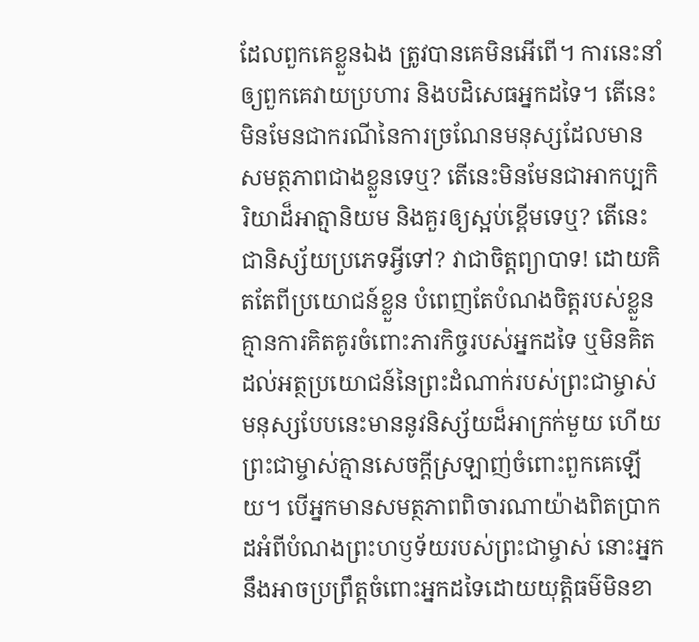ដែលពួកគេខ្លួនឯង ត្រូវបានគេមិនអើពើ។ ការនេះនាំឲ្យពួកគេវាយប្រហារ និងបដិសេធអ្នកដទៃ។ តើនេះមិនមែនជាករណីនៃការច្រណែនមនុស្សដែលមានសមត្ថភាពជាងខ្លួនទេឬ? តើនេះមិនមែនជាអាកប្បកិរិយាដ៏អាត្មានិយម និងគួរឲ្យស្អប់ខ្ពើមទេឬ? តើនេះជានិស្ស័យប្រភេទអ្វីទៅ? វាជាចិត្តព្យាបាទ! ដោយគិតតែពីប្រយោជន៍ខ្លួន បំពេញតែបំណងចិត្តរបស់ខ្លួន គ្មានការគិតគូរចំពោះភារកិច្ចរបស់អ្នកដទៃ ឬមិនគិតដល់អត្ថប្រយោជន៍នៃព្រះដំណាក់របស់ព្រះជាម្ចាស់ មនុស្សបែបនេះមាននូវនិស្ស័យដ៏អាក្រក់មួយ ហើយព្រះជាម្ចាស់គ្មានសេចក្តីស្រឡាញ់ចំពោះពួកគេឡើយ។ បើអ្នកមានសមត្ថភាពពិចារណាយ៉ាងពិតប្រាកដអំពីបំណងព្រះហឫទ័យរបស់ព្រះជាម្ចាស់ នោះអ្នកនឹងអាចប្រព្រឹត្តចំពោះអ្នកដទៃដោយយុត្តិធម៌មិនខា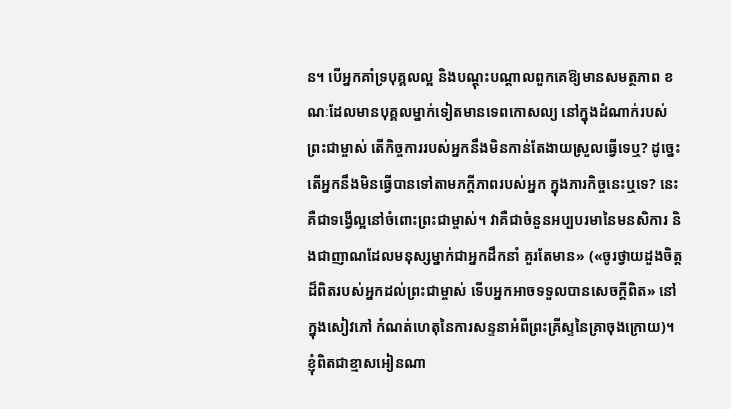ន។ បើអ្នកគាំទ្របុគ្គលល្អ និងបណ្ដុះបណ្ដាលពួកគេឱ្យមានសមត្ថភាព ខណៈដែលមានបុគ្គលម្នាក់ទៀតមានទេពកោសល្យ នៅក្នុងដំណាក់របស់ព្រះជាម្ចាស់ តើកិច្ចការរបស់អ្នកនឹងមិនកាន់តែងាយស្រួលធ្វើទេឬ? ដូច្នេះ តើអ្នកនឹងមិនធ្វើបានទៅតាមភក្ដីភាពរបស់អ្នក ក្នុងភារកិច្ចនេះឬទេ? នេះគឺជាទង្វើល្អនៅចំពោះព្រះជាម្ចាស់។ វាគឺជាចំនួនអប្បបរមានៃមនសិការ និងជាញាណដែលមនុស្សម្នាក់ជាអ្នកដឹកនាំ គួរតែមាន» («ចូរថ្វាយដួងចិត្តដ៏ពិតរបស់អ្នកដល់ព្រះជាម្ចាស់ ទើបអ្នកអាចទទួលបានសេចក្តីពិត» នៅក្នុងសៀវភៅ កំណត់ហេតុនៃការសន្ទនាអំពីព្រះគ្រីស្ទនៃគ្រាចុងក្រោយ)។ ខ្ញុំពិតជាខ្មាសអៀនណា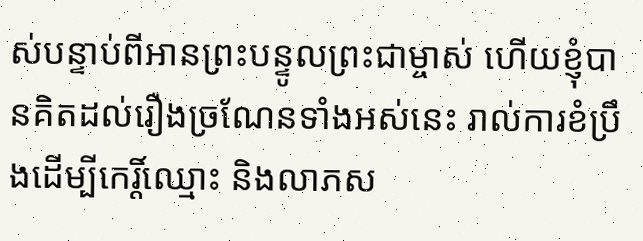ស់បន្ទាប់ពីអានព្រះបន្ទូលព្រះជាម្ចាស់ ហើយខ្ញុំបានគិតដល់រឿងច្រណែនទាំងអស់នេះ រាល់ការខំប្រឹងដើម្បីកេរ្តិ៍ឈ្មោះ និងលាភស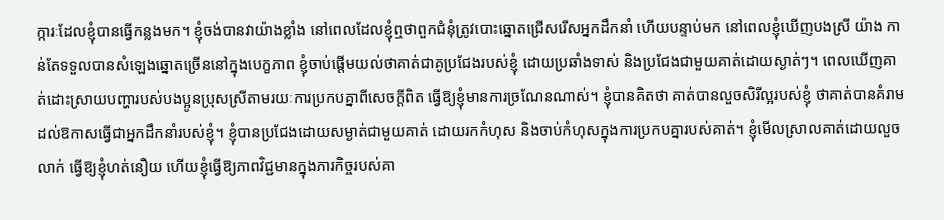ក្ការៈដែលខ្ញុំបានធ្វើកន្លងមក។ ខ្ញុំចង់បានវាយ៉ាងខ្លាំង នៅពេលដែលខ្ញុំឮថាពួកជំនុំត្រូវបោះឆ្នោតជ្រើសរើសអ្នកដឹកនាំ ហើយបន្ទាប់មក នៅពេលខ្ញុំឃើញបងស្រី យ៉ាង កាន់តែទទួលបានសំឡេងឆ្នោតច្រើននៅក្នុងបេក្ខភាព ខ្ញុំចាប់ផ្ដើមយល់ថាគាត់ជាគូប្រជែងរបស់ខ្ញុំ ដោយប្រឆាំងទាស់ និងប្រជែងជាមួយគាត់ដោយស្ងាត់ៗ។ ពេលឃើញគាត់ដោះស្រាយបញ្ហារបស់បងប្អូនប្រុសស្រីតាមរយៈការប្រកបគ្នាពីសេចក្ដីពិត ធ្វើឱ្យខ្ញុំមានការច្រណែនណាស់។ ខ្ញុំបានគិតថា គាត់បានលួចសិរីល្អរបស់ខ្ញុំ ថាគាត់បានគំរាមដល់ឱកាសធ្វើជាអ្នកដឹកនាំរបស់ខ្ញុំ។ ខ្ញុំបានប្រជែងដោយសម្ងាត់ជាមួយគាត់ ដោយរកកំហុស និងចាប់កំហុសក្នុងការប្រកបគ្នារបស់គាត់។ ខ្ញុំមើលស្រាលគាត់ដោយលួចលាក់ ធ្វើឱ្យខ្ញុំហត់នឿយ ហើយខ្ញុំធ្វើឱ្យភាពវិជ្ជមានក្នុងភារកិច្ចរបស់គា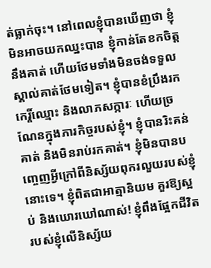ត់ធ្លាក់ចុះ។ នៅពេលខ្ញុំបានឃើញថា ខ្ញុំមិនអាចយកឈ្នះបាន ខ្ញុំកាន់តែខកចិត្តនឹងគាត់ ហើយថែមទាំងមិនចង់ទទួលស្គាល់គាត់ថែមទៀត។ ខ្ញុំបានខំប្រឹងរកកេរ្តិ៍ឈ្មោះ និងលាភសក្ការៈ ហើយច្រណែនក្នុងភារកិច្ចរបស់ខ្ញុំ។ ខ្ញុំបានរិះគន់គាត់ និងមិនរាប់រកគាត់។ ខ្ញុំមិនបានបញ្ចេញអ្វីក្រៅពីនិស្ស័យពុករលួយរបស់ខ្ញុំនោះទេ។ ខ្ញុំពិតជាអាត្មានិយម គួរឱ្យស្អប់ និងឃោរឃៅណាស់! ខ្ញុំពឹងផ្អែកជីវិតរបស់ខ្ញុំលើនិស្ស័យ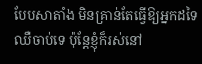បែបសាតាំង មិនគ្រាន់តែធ្វើឱ្យអ្នកដទៃឈឺចាប់ទេ ប៉ុន្តែខ្ញុំក៏រស់នៅ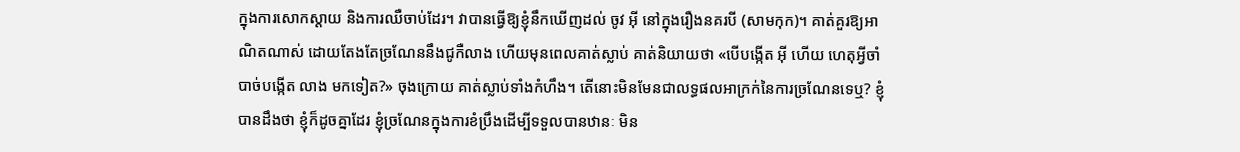ក្នុងការសោកស្ដាយ និងការឈឺចាប់ដែរ។ វាបានធ្វើឱ្យខ្ញុំនឹកឃើញដល់ ចូវ អ៊ី នៅក្នុងរឿងនគរបី (សាមកុក)។ គាត់គួរឱ្យអាណិតណាស់ ដោយតែងតែច្រណែននឹងជូកឺលាង ហើយមុនពេលគាត់ស្លាប់ គាត់និយាយថា «បើបង្កើត អ៊ី ហើយ ហេតុអ្វីចាំបាច់បង្កើត លាង មកទៀត?» ចុងក្រោយ គាត់ស្លាប់ទាំងកំហឹង។ តើនោះមិនមែនជាលទ្ធផលអាក្រក់នៃការច្រណែនទេឬ? ខ្ញុំបានដឹងថា ខ្ញុំក៏ដូចគ្នាដែរ ខ្ញុំច្រណែនក្នុងការខំប្រឹងដើម្បីទទួលបានឋានៈ មិន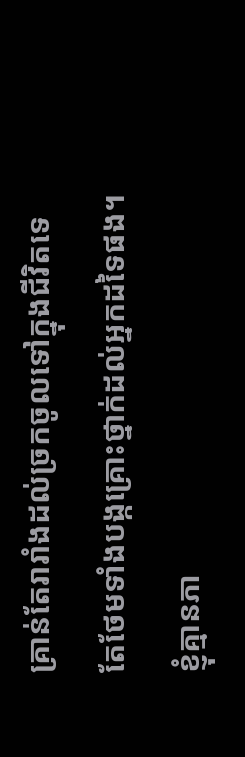គ្រាន់តែរារាំងដល់ច្រកចូលទៅក្នុងជីវិតទេ តែថែមទាំងបង្កគ្រោះថ្នាក់ដល់អ្នកដទៃផង។ ខ្ញុំគ្មានភា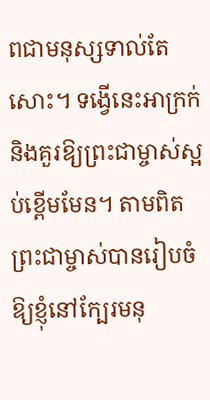ពជាមនុស្សទាល់តែសោះ។ ទង្វើនេះអាក្រក់ និងគួរឱ្យព្រះជាម្ចាស់ស្អប់ខ្ពើមមែន។ តាមពិត ព្រះជាម្ចាស់បានរៀបចំឱ្យខ្ញុំនៅក្បែរមនុ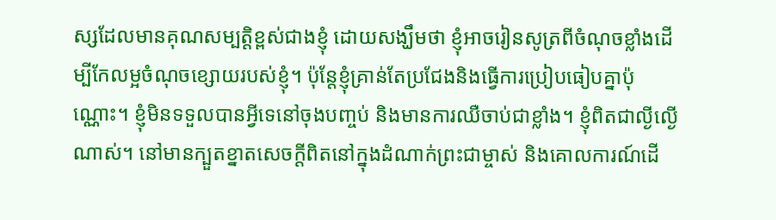ស្សដែលមានគុណសម្បត្តិខ្ពស់ជាងខ្ញុំ ដោយសង្ឃឹមថា ខ្ញុំអាចរៀនសូត្រពីចំណុចខ្លាំងដើម្បីកែលម្អចំណុចខ្សោយរបស់ខ្ញុំ។ ប៉ុន្តែខ្ញុំគ្រាន់តែប្រជែងនិងធ្វើការប្រៀបធៀបគ្នាប៉ុណ្ណោះ។ ខ្ញុំមិនទទួលបានអ្វីទេនៅចុងបញ្ចប់ និងមានការឈឺចាប់ជាខ្លាំង។ ខ្ញុំពិតជាល្ងីល្ងើណាស់។ នៅមានក្បួតខ្នាតសេចក្ដីពិតនៅក្នុងដំណាក់ព្រះជាម្ចាស់ និងគោលការណ៍ដើ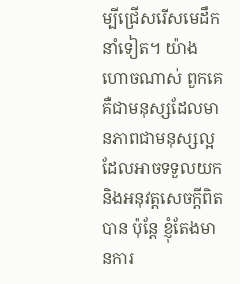ម្បីជ្រើសរើសមេដឹកនាំទៀត។ យ៉ាងហោចណាស់ ពួកគេគឺជាមនុស្សដែលមានភាពជាមនុស្សល្អ ដែលអាចទទួលយកនិងអនុវត្តសេចក្ដីពិតបាន ប៉ុន្តែ ខ្ញុំតែងមានការ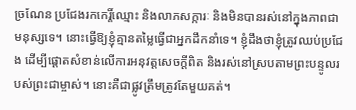ច្រណែន ប្រជែងរកកេរ្តិ៍ឈ្មោះ និងលាភសក្ការៈ និងមិនបានរស់នៅក្នុងភាពជាមនុស្សទេ។ នោះធ្វើឱ្យខ្ញុំគ្មានតម្លៃធ្វើជាអ្នកដឹកនាំទេ។ ខ្ញុំដឹងថាខ្ញុំត្រូវឈប់ប្រជែង ដើម្បីផ្ដោតសំខាន់លើការអនុវត្តសេចក្ដីពិត និងរស់នៅស្របតាមព្រះបន្ទូលរបស់ព្រះជាម្ចាស់។ នោះគឺជាផ្លូវត្រឹមត្រូវតែមួយគត់។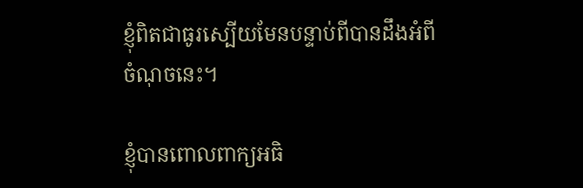ខ្ញុំពិតជាធូរស្បើយមែនបន្ទាប់ពីបានដឹងអំពីចំណុចនេះ។

ខ្ញុំបានពោលពាក្យអធិ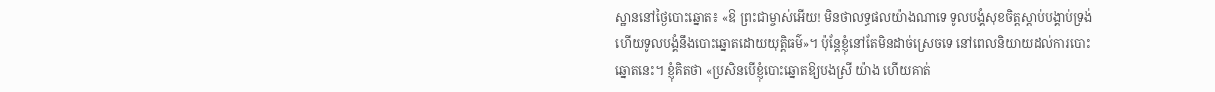ស្ឋាននៅថ្ងៃបោះឆ្នោត៖ «ឱ ព្រះជាម្ចាស់អើយ! មិនថាលទ្ធផលយ៉ាងណាទេ ទូលបង្គំសុខចិត្តស្ដាប់បង្គាប់ទ្រង់ ហើយទូលបង្គំនឹងបោះឆ្នោតដោយយុត្តិធម៌»។ ប៉ុន្តែខ្ញុំនៅតែមិនដាច់ស្រេចទេ នៅពេលនិយាយដល់ការបោះឆ្នោតនេះ។ ខ្ញុំគិតថា «ប្រសិនបើខ្ញុំបោះឆ្នោតឱ្យបងស្រី យ៉ាង ហើយគាត់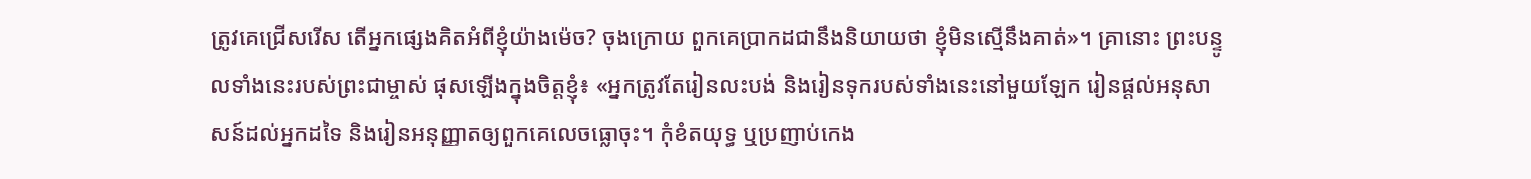ត្រូវគេជ្រើសរើស តើអ្នកផ្សេងគិតអំពីខ្ញុំយ៉ាងម៉េច? ចុងក្រោយ ពួកគេប្រាកដជានឹងនិយាយថា ខ្ញុំមិនស្មើនឹងគាត់»។ គ្រានោះ ព្រះបន្ទូលទាំងនេះរបស់ព្រះជាម្ចាស់ ផុសឡើងក្នុងចិត្តខ្ញុំ៖ «អ្នកត្រូវតែរៀនលះបង់ និងរៀនទុករបស់ទាំងនេះនៅមួយឡែក រៀនផ្ដល់អនុសាសន៍ដល់អ្នកដទៃ និងរៀនអនុញ្ញាតឲ្យពួកគេលេចធ្លោចុះ។ កុំខំតយុទ្ធ ឬប្រញាប់កេង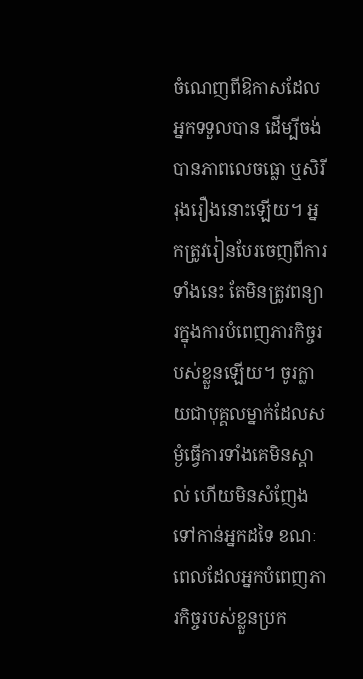ចំណេញពីឱកាសដែលអ្នកទទួលបាន ដើម្បីចង់បានភាពលេចធ្លោ ឬសិរីរុងរឿងនោះឡើយ។ អ្នកត្រូវរៀនបែរចេញពីការទាំងនេះ តែមិនត្រូវពន្យារក្នុងការបំពេញភារកិច្ចរបស់ខ្លួនឡើយ។ ចូរក្លាយជាបុគ្គលម្នាក់ដែលសម្ងំធ្វើការទាំងគេមិនស្គាល់ ហើយមិនសំញែងទៅកាន់អ្នកដទៃ ខណៈពេលដែលអ្នកបំពេញភារកិច្ចរបស់ខ្លួនប្រក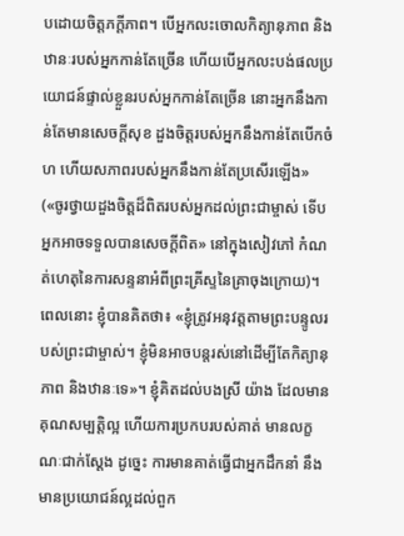បដោយចិត្តភក្ដីភាព។ បើអ្នកលះចោលកិត្យានុភាព និងឋានៈរបស់អ្នកកាន់តែច្រើន ហើយបើអ្នកលះបង់ផលប្រយោជន៍ផ្ទាល់ខ្លួនរបស់អ្នកកាន់តែច្រើន នោះអ្នកនឹងកាន់តែមានសេចក្តីសុខ ដួងចិត្តរបស់អ្នកនឹងកាន់តែបើកចំហ ហើយសភាពរបស់អ្នកនឹងកាន់តែប្រសើរឡើង» («ចូរថ្វាយដួងចិត្តដ៏ពិតរបស់អ្នកដល់ព្រះជាម្ចាស់ ទើបអ្នកអាចទទួលបានសេចក្តីពិត» នៅក្នុងសៀវភៅ កំណត់ហេតុនៃការសន្ទនាអំពីព្រះគ្រីស្ទនៃគ្រាចុងក្រោយ)។ ពេលនោះ ខ្ញុំបានគិតថា៖ «ខ្ញុំត្រូវអនុវត្តតាមព្រះបន្ទូលរបស់ព្រះជាម្ចាស់។ ខ្ញុំមិនអាចបន្តរស់នៅដើម្បីតែកិត្យានុភាព និងឋានៈទេ»។ ខ្ញុំគិតដល់បងស្រី យ៉ាង ដែលមានគុណសម្បត្តិល្អ ហើយការប្រកបរបស់គាត់ មានលក្ខណៈជាក់ស្ដែង ដូច្នេះ ការមានគាត់ធ្វើជាអ្នកដឹកនាំ នឹងមានប្រយោជន៍ល្អដល់ពួក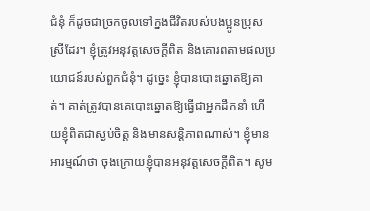ជំនុំ ក៏ដូចជាច្រកចូលទៅក្នងជីវិតរបស់បងប្អូនប្រុសស្រីដែរ។ ខ្ញុំត្រូវអនុវត្តសេចក្ដីពិត និងគោរពតាមផលប្រយោជន៍របស់ពួកជំនុំ។ ដូច្នេះ ខ្ញុំបានបោះឆ្នោតឱ្យគាត់។ គាត់ត្រូវបានគេបោះឆ្នោតឱ្យធ្វើជាអ្នកដឹកនាំ ហើយខ្ញុំពិតជាស្ងប់ចិត្ត និងមានសន្ដិភាពណាស់។ ខ្ញុំមានអារម្មណ៍ថា ចុងក្រោយខ្ញុំបានអនុវត្តសេចក្ដីពិត។ សូម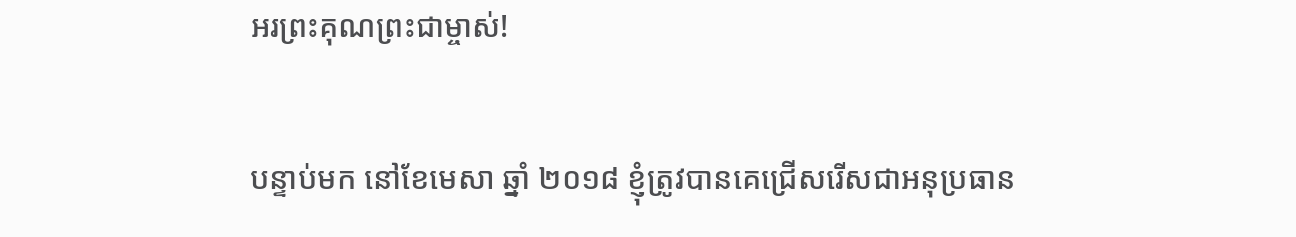អរព្រះគុណព្រះជាម្ចាស់!

បន្ទាប់មក នៅខែមេសា ឆ្នាំ ២០១៨ ខ្ញុំត្រូវបានគេជ្រើសរើសជាអនុប្រធាន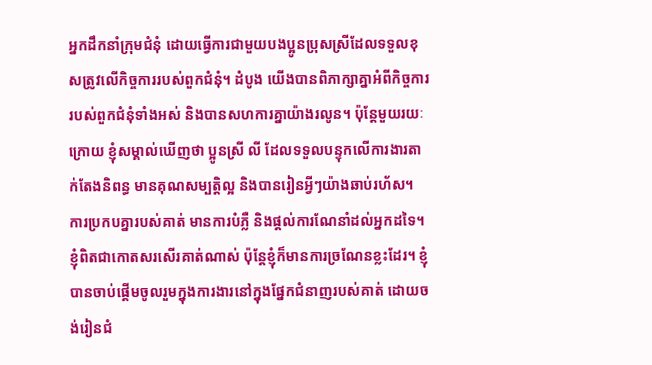អ្នកដឹកនាំក្រុមជំនុំ ដោយធ្វើការជាមួយបងប្អូនប្រុសស្រីដែលទទួលខុសត្រូវលើកិច្ចការរបស់ពួកជំនុំ។ ដំបូង យើងបានពិភាក្សាគ្នាអំពីកិច្ចការរបស់ពួកជំនុំទាំងអស់ និងបានសហការគ្នាយ៉ាងរលូន។ ប៉ុន្តែមួយរយៈក្រោយ ខ្ញុំសម្គាល់ឃើញថា ប្អូនស្រី លី ដែលទទួលបន្ទុកលើការងារតាក់តែងនិពន្ធ មានគុណសម្បត្តិល្អ និងបានរៀនអ្វីៗយ៉ាងឆាប់រហ័ស។ ការប្រកបគ្នារបស់គាត់ មានការបំភ្លឺ និងផ្ដល់ការណែនាំដល់អ្នកដទៃ។ ខ្ញុំពិតជាកោតសរសើរគាត់ណាស់ ប៉ុន្តែខ្ញុំក៏មានការច្រណែនខ្លះដែរ។ ខ្ញុំបានចាប់ផ្ដើមចូលរួមក្នុងការងារនៅក្នុងផ្នែកជំនាញរបស់គាត់ ដោយចង់រៀនជំ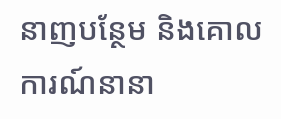នាញបន្ថែម និងគោលការណ៍នានា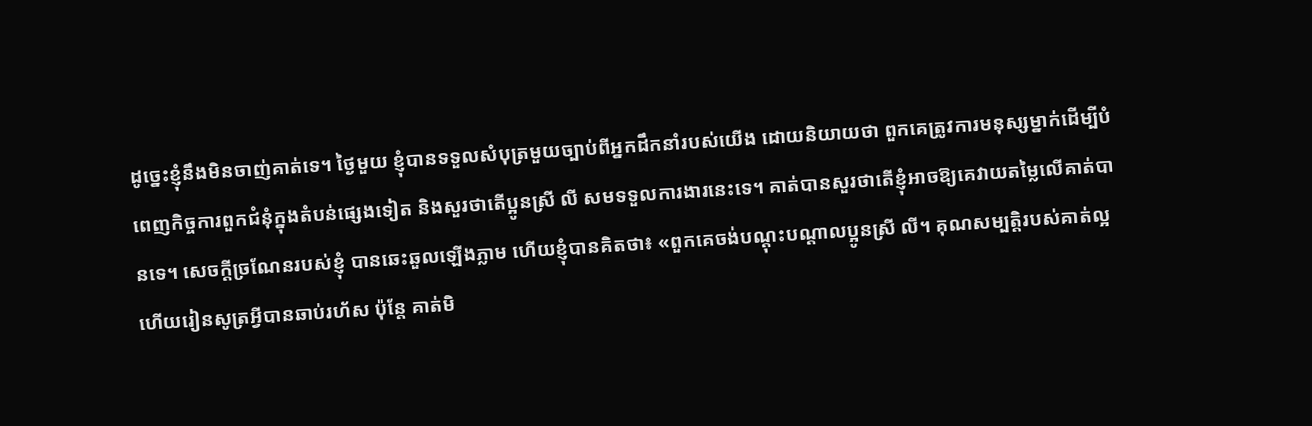ដូច្នេះខ្ញុំនឹងមិនចាញ់គាត់ទេ។ ថ្ងៃមួយ ខ្ញុំបានទទួលសំបុត្រមួយច្បាប់ពីអ្នកដឹកនាំរបស់យើង ដោយនិយាយថា ពួកគេត្រូវការមនុស្សម្នាក់ដើម្បីបំពេញកិច្ចការពួកជំនុំក្នុងតំបន់ផ្សេងទៀត និងសួរថាតើប្អូនស្រី លី សមទទួលការងារនេះទេ។ គាត់បានសួរថាតើខ្ញុំអាចឱ្យគេវាយតម្លៃលើគាត់បានទេ។ សេចក្ដីច្រណែនរបស់ខ្ញុំ បានឆេះឆួលឡើងភ្លាម ហើយខ្ញុំបានគិតថា៖ «ពួកគេចង់បណ្ដុះបណ្ដាលប្អូនស្រី លី។ គុណសម្បត្តិរបស់គាត់ល្អ ហើយរៀនសូត្រអ្វីបានឆាប់រហ័ស ប៉ុន្តែ គាត់មិ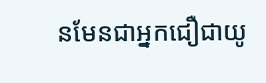នមែនជាអ្នកជឿជាយូ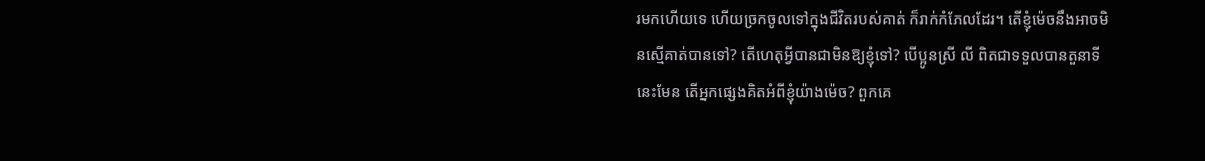រមកហើយទេ ហើយច្រកចូលទៅក្នុងជីវិតរបស់គាត់ ក៏រាក់កំភែលដែរ។ តើខ្ញុំម៉េចនឹងអាចមិនស្មើគាត់បានទៅ? តើហេតុអ្វីបានជាមិនឱ្យខ្ញុំទៅ? បើប្អូនស្រី លី ពិតជាទទួលបានតួនាទីនេះមែន តើអ្នកផ្សេងគិតអំពីខ្ញុំយ៉ាងម៉េច? ពួកគេ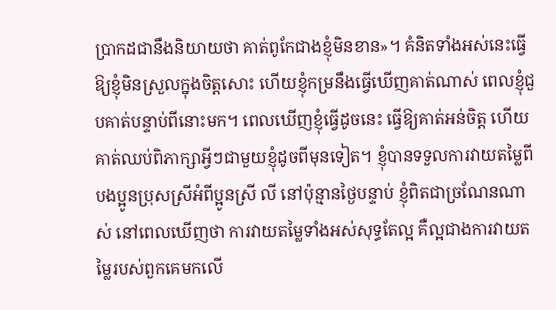ប្រាកដជានឹងនិយាយថា គាត់ពូកែជាងខ្ញុំមិនខាន»។ គំនិតទាំងអស់នេះធ្វើឱ្យខ្ញុំមិនស្រួលក្នុងចិត្តសោះ ហើយខ្ញុំកម្រនឹងធ្វើឃើញគាត់ណាស់ ពេលខ្ញុំជួបគាត់បន្ទាប់ពីនោះមក។ ពេលឃើញខ្ញុំធ្វើដូចនេះ ធ្វើឱ្យគាត់អន់ចិត្ត ហើយគាត់ឈប់ពិភាក្សាអ្វីៗជាមួយខ្ញុំដូចពីមុនទៀត។ ខ្ញុំបានទទួលការវាយតម្លៃពីបងប្អូនប្រុសស្រីអំពីប្អូនស្រី លី នៅប៉ុន្មានថ្ងៃបន្ទាប់ ខ្ញុំពិតជាច្រណែនណាស់ នៅពេលឃើញថា ការវាយតម្លៃទាំងអស់សុទ្ធតែល្អ គឺល្អជាងការវាយតម្លៃរបស់ពួកគេមកលើ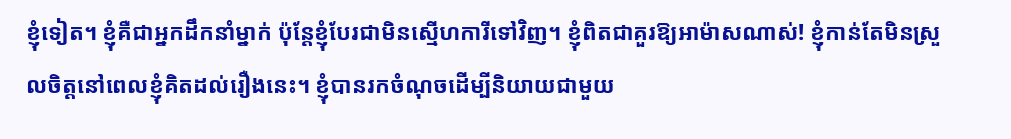ខ្ញុំទៀត។ ខ្ញុំគឺជាអ្នកដឹកនាំម្នាក់ ប៉ុន្តែខ្ញុំបែរជាមិនស្មើហការីទៅវិញ។ ខ្ញុំពិតជាគួរឱ្យអាម៉ាសណាស់! ខ្ញុំកាន់តែមិនស្រួលចិត្តនៅពេលខ្ញុំគិតដល់រឿងនេះ។ ខ្ញុំបានរកចំណុចដើម្បីនិយាយជាមួយ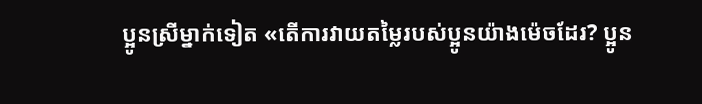ប្អូនស្រីម្នាក់ទៀត «តើការវាយតម្លៃរបស់ប្អូនយ៉ាងម៉េចដែរ? ប្អូន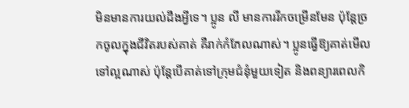មិនមានការយល់ដឹងអ្វីទេ។ ប្អូន លី មានការរីកចម្រើនមែន ប៉ុន្តែច្រកចូលក្នុងជីវិតរបស់គាត់ គឺរាក់កំភែលណាស់។ ប្អូនធ្វើឱ្យគាត់មើលទៅល្អណាស់ ប៉ុន្តែបើគាត់ទៅក្រុមជំនុំមួយទៀត និងពន្យារពេលកិ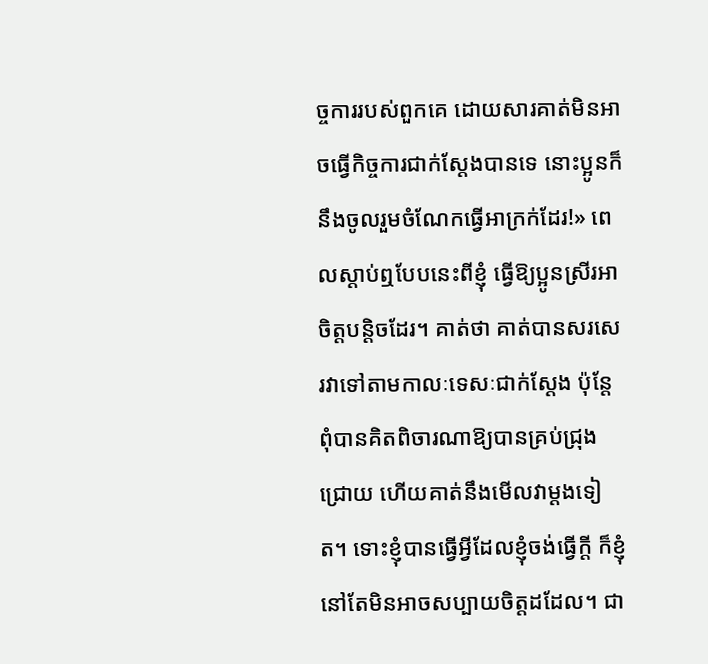ច្ចការរបស់ពួកគេ ដោយសារគាត់មិនអាចធ្វើកិច្ចការជាក់ស្ដែងបានទេ នោះប្អូនក៏នឹងចូលរួមចំណែកធ្វើអាក្រក់ដែរ!» ពេលស្ដាប់ឮបែបនេះពីខ្ញុំ ធ្វើឱ្យប្អូនស្រីរអាចិត្តបន្តិចដែរ។ គាត់ថា គាត់បានសរសេរវាទៅតាមកាលៈទេសៈជាក់ស្ដែង ប៉ុន្តែពុំបានគិតពិចារណាឱ្យបានគ្រប់ជ្រុងជ្រោយ ហើយគាត់នឹងមើលវាម្ដងទៀត។ ទោះខ្ញុំបានធ្វើអ្វីដែលខ្ញុំចង់ធ្វើក្ដី ក៏ខ្ញុំនៅតែមិនអាចសប្បាយចិត្តដដែល។ ជា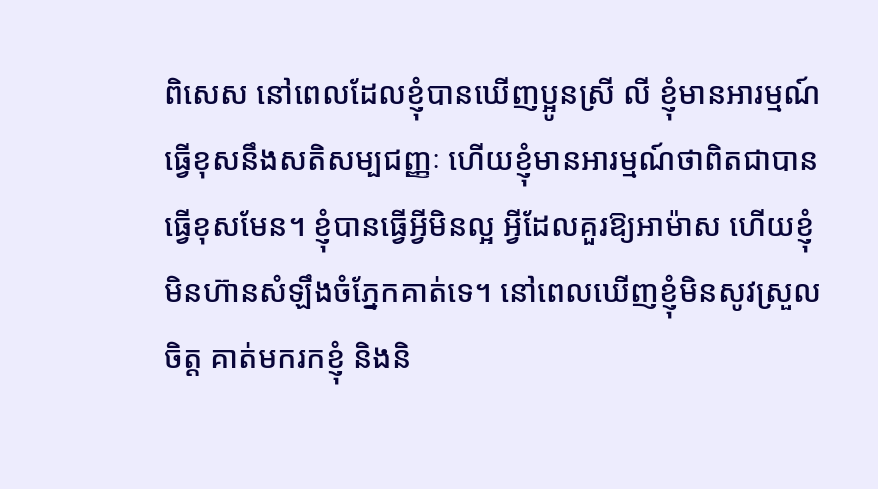ពិសេស នៅពេលដែលខ្ញុំបានឃើញប្អូនស្រី លី ខ្ញុំមានអារម្មណ៍ធ្វើខុសនឹងសតិសម្បជញ្ញៈ ហើយខ្ញុំមានអារម្មណ៍ថាពិតជាបានធ្វើខុសមែន។ ខ្ញុំបានធ្វើអ្វីមិនល្អ អ្វីដែលគួរឱ្យអាម៉ាស ហើយខ្ញុំមិនហ៊ានសំឡឹងចំភ្នែកគាត់ទេ។ នៅពេលឃើញខ្ញុំមិនសូវស្រួលចិត្ត គាត់មករកខ្ញុំ និងនិ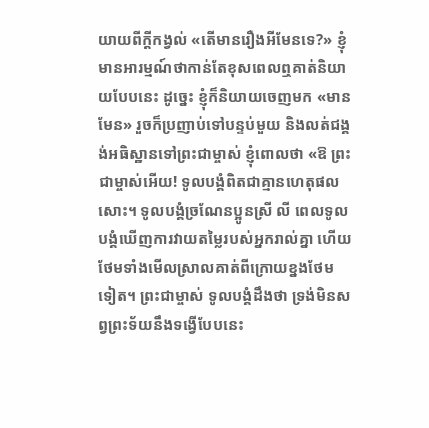យាយពីក្ដីកង្វល់ «តើមានរឿងអីមែនទេ?» ខ្ញុំមានអារម្មណ៍ថាកាន់តែខុសពេលឮគាត់និយាយបែបនេះ ដូច្នេះ ខ្ញុំក៏និយាយចេញមក «មានមែន» រួចក៏ប្រញាប់ទៅបន្ទប់មួយ និងលត់ជង្គង់អធិស្ឋានទៅព្រះជាម្ចាស់ ខ្ញុំពោលថា «ឱ ព្រះជាម្ចាស់អើយ! ទូលបង្គំពិតជាគ្មានហេតុផលសោះ។ ទូលបង្គំច្រណែនប្អូនស្រី លី ពេលទូលបង្គំឃើញការវាយតម្លៃរបស់អ្នករាល់គ្នា ហើយថែមទាំងមើលស្រាលគាត់ពីក្រោយខ្នងថែមទៀត។ ព្រះជាម្ចាស់ ទូលបង្គំដឹងថា ទ្រង់មិនសព្វព្រះទ័យនឹងទង្វើបែបនេះ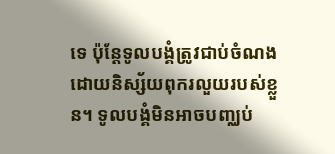ទេ ប៉ុន្តែទូលបង្គំត្រូវជាប់ចំណងដោយនិស្ស័យពុករលួយរបស់ខ្លួន។ ទូលបង្គំមិនអាចបញ្ឈប់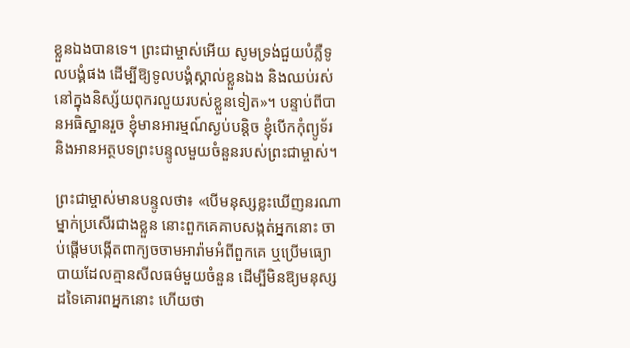ខ្លួនឯងបានទេ។ ព្រះជាម្ចាស់អើយ សូមទ្រង់ជួយបំភ្លឺទូលបង្គំផង ដើម្បីឱ្យទូលបង្គំស្គាល់ខ្លួនឯង និងឈប់រស់នៅក្នុងនិស្ស័យពុករលួយរបស់ខ្លួនទៀត»។ បន្ទាប់ពីបានអធិស្ឋានរួច ខ្ញុំមានអារម្មណ៍ស្ងប់បន្តិច ខ្ញុំបើកកុំព្យូទ័រ និងអានអត្ថបទព្រះបន្ទូលមួយចំនួនរបស់ព្រះជាម្ចាស់។

ព្រះជាម្ចាស់មានបន្ទូលថា៖ «បើមនុស្សខ្លះឃើញនរណាម្នាក់ប្រសើរជាងខ្លួន នោះពួកគេគាបសង្កត់អ្នកនោះ ចាប់ផ្ដើមបង្កើតពាក្យចចាមអារ៉ាមអំពីពួកគេ ឬប្រើមធ្យោបាយដែលគ្មានសីលធម៌មួយចំនួន ដើម្បីមិនឱ្យមនុស្សដទៃគោរពអ្នកនោះ ហើយថា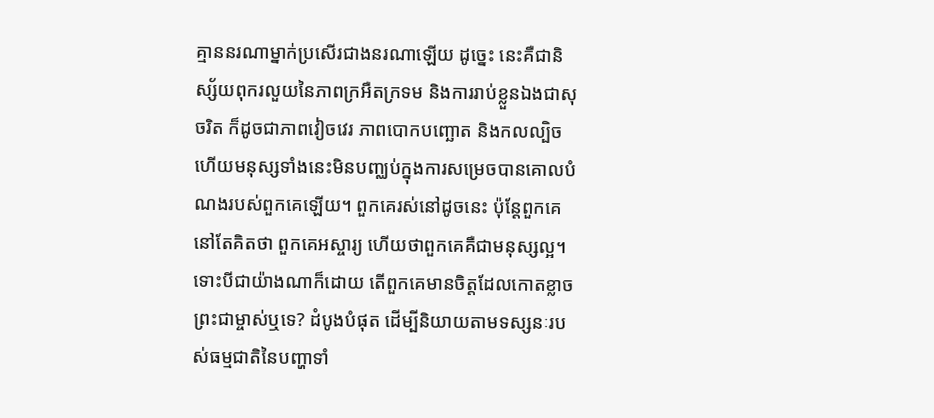គ្មាននរណាម្នាក់ប្រសើរជាងនរណាឡើយ ដូច្នេះ នេះគឺជានិស្ស័យពុករលួយនៃភាពក្រអឺតក្រទម និងការរាប់ខ្លួនឯងជាសុចរិត ក៏ដូចជាភាពវៀចវេរ ភាពបោកបញ្ឆោត និងកលល្បិច ហើយមនុស្សទាំងនេះមិនបញ្ឈប់ក្នុងការសម្រេចបានគោលបំណងរបស់ពួកគេឡើយ។ ពួកគេរស់នៅដូចនេះ ប៉ុន្តែពួកគេនៅតែគិតថា ពួកគេអស្ចារ្យ ហើយថាពួកគេគឺជាមនុស្សល្អ។ ទោះបីជាយ៉ាងណាក៏ដោយ តើពួកគេមានចិត្តដែលកោតខ្លាចព្រះជាម្ចាស់ឬទេ? ដំបូងបំផុត ដើម្បីនិយាយតាមទស្សនៈរបស់ធម្មជាតិនៃបញ្ហាទាំ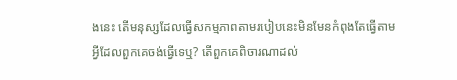ងនេះ តើមនុស្សដែលធ្វើសកម្មភាពតាមរបៀបនេះមិនមែនកំពុងតែធ្វើតាមអ្វីដែលពួកគេចង់ធ្វើទេឬ? តើពួកគេពិចារណាដល់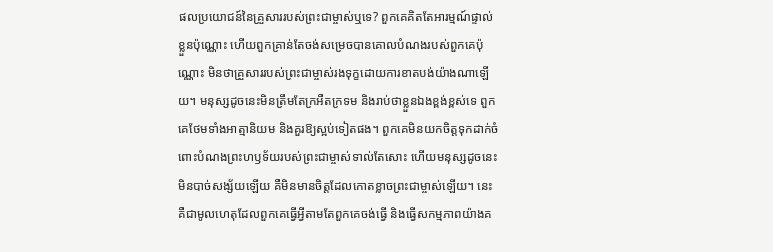ផលប្រយោជន៍នៃគ្រួសាររបស់ព្រះជាម្ចាស់ឬទេ? ពួកគេគិតតែអារម្មណ៍ផ្ទាល់ខ្លួនប៉ុណ្ណោះ ហើយពួកគ្រាន់តែចង់សម្រេចបានគោលបំណងរបស់ពួកគេប៉ុណ្ណោះ មិនថាគ្រួសាររបស់ព្រះជាម្ចាស់រងទុក្ខដោយការខាតបង់យ៉ាងណាឡើយ។ មនុស្សដូចនេះមិនត្រឹមតែក្រអឺតក្រទម និងរាប់ថាខ្លួនឯងខ្ពង់ខ្ពស់ទេ ពួកគេថែមទាំងអាត្មានិយម និងគួរឱ្យស្អប់ទៀតផង។ ពួកគេមិនយកចិត្តទុកដាក់ចំពោះបំណងព្រះហឫទ័យរបស់ព្រះជាម្ចាស់ទាល់តែសោះ ហើយមនុស្សដូចនេះមិនបាច់សង្ស័យឡើយ គឺមិនមានចិត្តដែលកោតខ្លាចព្រះជាម្ចាស់ឡើយ។ នេះគឺជាមូលហេតុដែលពួកគេធ្វើអ្វីតាមតែពួកគេចង់ធ្វើ និងធ្វើសកម្មភាពយ៉ាងគ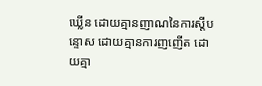ឃ្លើន ដោយគ្មានញាណនៃការស្ដីបន្ទោស ដោយគ្មានការញញើត ដោយគ្មា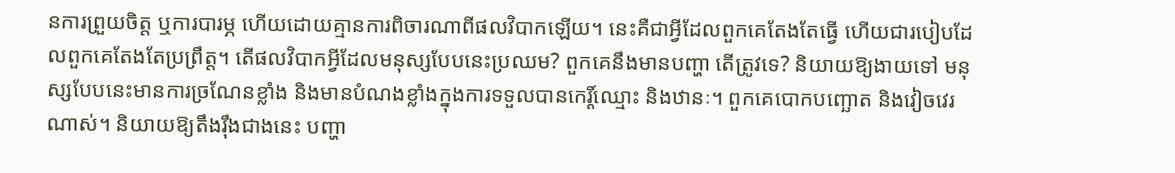នការព្រួយចិត្ត ឬការបារម្ភ ហើយដោយគ្មានការពិចារណាពីផលវិបាកឡើយ។ នេះគឺជាអ្វីដែលពួកគេតែងតែធ្វើ ហើយជារបៀបដែលពួកគេតែងតែប្រព្រឹត្ត។ តើផលវិបាកអ្វីដែលមនុស្សបែបនេះប្រឈម? ពួកគេនឹងមានបញ្ហា តើត្រូវទេ? និយាយឱ្យងាយទៅ មនុស្សបែបនេះមានការច្រណែនខ្លាំង និងមានបំណងខ្លាំងក្នុងការទទួលបានកេរ្ដិ៍ឈ្មោះ និងឋានៈ។ ពួកគេបោកបញ្ឆោត និងវៀចវេរណាស់។ និយាយឱ្យតឹងរ៉ឹងជាងនេះ បញ្ហា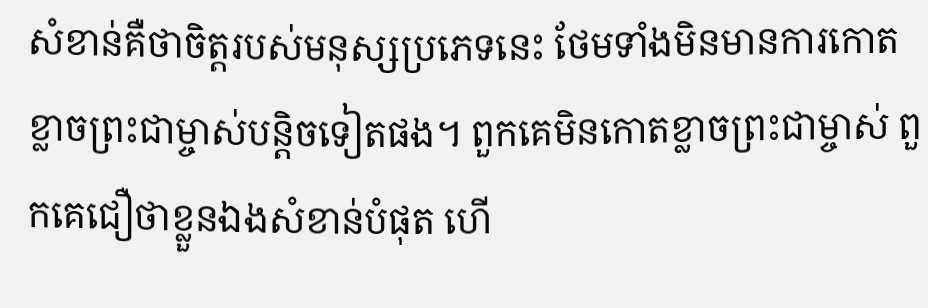សំខាន់គឺថាចិត្តរបស់មនុស្សប្រភេទនេះ ថែមទាំងមិនមានការកោតខ្លាចព្រះជាម្ចាស់បន្តិចទៀតផង។ ពួកគេមិនកោតខ្លាចព្រះជាម្ចាស់ ពួកគេជឿថាខ្លួនឯងសំខាន់បំផុត ហើ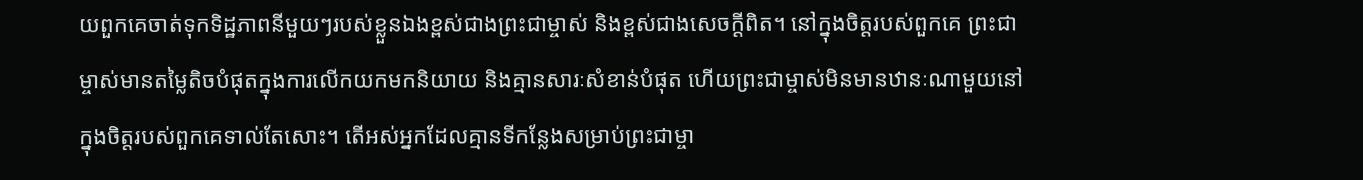យពួកគេចាត់ទុកទិដ្ឋភាពនីមួយៗរបស់ខ្លួនឯងខ្ពស់ជាងព្រះជាម្ចាស់ និងខ្ពស់ជាងសេចក្ដីពិត។ នៅក្នុងចិត្តរបស់ពួកគេ ព្រះជាម្ចាស់មានតម្លៃតិចបំផុតក្នុងការលើកយកមកនិយាយ និងគ្មានសារៈសំខាន់បំផុត ហើយព្រះជាម្ចាស់មិនមានឋានៈណាមួយនៅក្នុងចិត្តរបស់ពួកគេទាល់តែសោះ។ តើអស់អ្នកដែលគ្មានទីកន្លែងសម្រាប់ព្រះជាម្ចា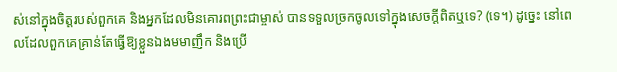ស់នៅក្នុងចិត្តរបស់ពួកគេ និងអ្នកដែលមិនគោរពព្រះជាម្ចាស់ បានទទួលច្រកចូលទៅក្នុងសេចក្ដីពិតឬទេ? (ទេ។) ដូច្នេះ នៅពេលដែលពួកគេគ្រាន់តែធ្វើឱ្យខ្លួនឯងមមាញឹក និងប្រើ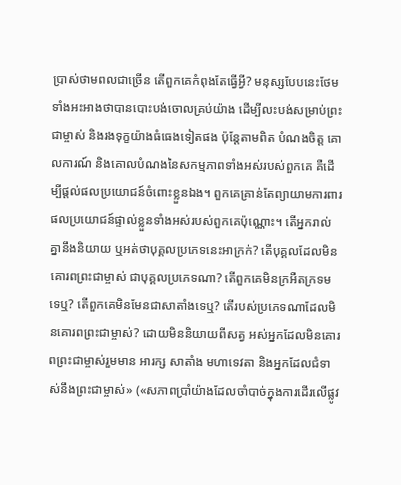ប្រាស់ថាមពលជាច្រើន តើពួកគេកំពុងតែធ្វើអ្វី? មនុស្សបែបនេះថែមទាំងអះអាងថាបានបោះបង់ចោលគ្រប់យ៉ាង ដើម្បីលះបង់សម្រាប់ព្រះជាម្ចាស់ និងរងទុក្ខយ៉ាងធំធេងទៀតផង ប៉ុន្តែតាមពិត បំណងចិត្ត គោលការណ៍ និងគោលបំណងនៃសកម្មភាពទាំងអស់របស់ពួកគេ គឺដើម្បីផ្ដល់ផលប្រយោជន៍ចំពោះខ្លួនឯង។ ពួកគេគ្រាន់តែព្យាយាមការពារផលប្រយោជន៍ផ្ទាល់ខ្លួនទាំងអស់របស់ពួកគេប៉ុណ្ណោះ។ តើអ្នករាល់គ្នានឹងនិយាយ ឬអត់ថាបុគ្គលប្រភេទនេះអាក្រក់? តើបុគ្គលដែលមិនគោរពព្រះជាម្ចាស់ ជាបុគ្គលប្រភេទណា? តើពួកគេមិនក្រអឺតក្រទមទេឬ? តើពួកគេមិនមែនជាសាតាំងទេឬ? តើរបស់ប្រភេទណាដែលមិនគោរពព្រះជាម្ចាស់? ដោយមិននិយាយពីសត្វ អស់អ្នកដែលមិនគោរពព្រះជាម្ចាស់រួមមាន អារក្ស សាតាំង មហាទេវតា និងអ្នកដែលជំទាស់នឹងព្រះជាម្ចាស់» («សភាពប្រាំយ៉ាងដែលចាំបាច់ក្នុងការដើរលើផ្លូវ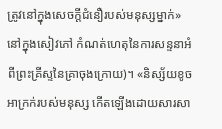ត្រូវនៅក្នុងសេចក្ដីជំនឿរបស់មនុស្សម្នាក់» នៅក្នុងសៀវភៅ កំណត់ហេតុនៃការសន្ទនាអំពីព្រះគ្រីស្ទនៃគ្រាចុងក្រោយ)។ «និស្ស័យខូចអាក្រក់របស់មនុស្ស កើតឡើងដោយសារសា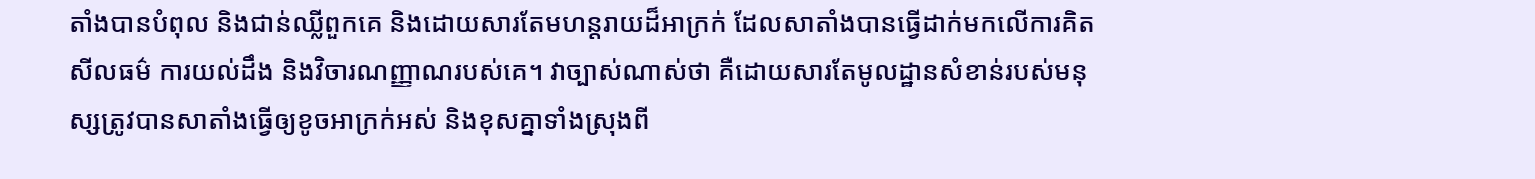តាំងបានបំពុល និងជាន់ឈ្លីពួកគេ និងដោយសារតែមហន្តរាយដ៏អាក្រក់ ដែលសាតាំងបានធ្វើដាក់មកលើការគិត សីលធម៌ ការយល់ដឹង និងវិចារណញ្ញាណរបស់គេ។ វាច្បាស់ណាស់ថា គឺដោយសារតែមូលដ្ឋានសំខាន់របស់មនុស្សត្រូវបានសាតាំងធ្វើឲ្យខូចអាក្រក់អស់ និងខុសគ្នាទាំងស្រុងពី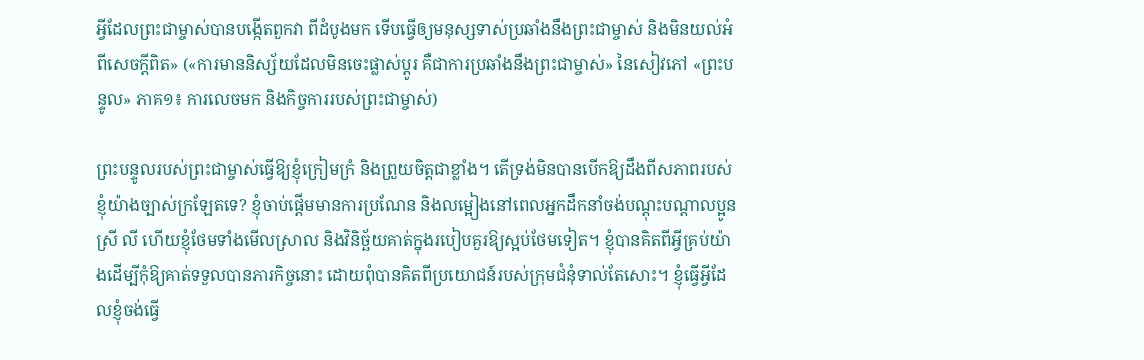អ្វីដែលព្រះជាម្ចាស់បានបង្កើតពួកវា ពីដំបូងមក ទើបធ្វើឲ្យមនុស្សទាស់ប្រឆាំងនឹងព្រះជាម្ចាស់ និងមិនយល់អំពីសេចក្ដីពិត» («ការមាននិស្ស័យដែលមិនចេះផ្លាស់ប្ដូរ គឺជាការប្រឆាំងនឹងព្រះជាម្ចាស់» នៃសៀវភៅ «ព្រះបន្ទូល» ភាគ១៖ ការលេចមក និងកិច្ចការរបស់ព្រះជាម្ចាស់)

ព្រះបន្ទូលរបស់ព្រះជាម្ចាស់ធ្វើឱ្យខ្ញុំក្រៀមក្រំ និងព្រួយចិត្តជាខ្លាំង។ តើទ្រង់មិនបានបើកឱ្យដឹងពីសភាពរបស់ខ្ញុំយ៉ាងច្បាស់ក្រឡែតទេ? ខ្ញុំចាប់ផ្ដើមមានការប្រណែន និងលម្អៀងនៅពេលអ្នកដឹកនាំចង់បណ្ដុះបណ្ដាលប្អូនស្រី លី ហើយខ្ញុំថែមទាំងមើលស្រាល និងវិនិច្ឆ័យគាត់ក្នុងរបៀបគួរឱ្យស្អប់ថែមទៀត។ ខ្ញុំបានគិតពីអ្វីគ្រប់យ៉ាងដើម្បីកុំឱ្យគាត់ទទួលបានភារកិច្ចនោះ ដោយពុំបានគិតពីប្រយោជន៍របស់ក្រុមជំនុំទាល់តែសោះ។ ខ្ញុំធ្វើអ្វីដែលខ្ញុំចង់ធ្វើ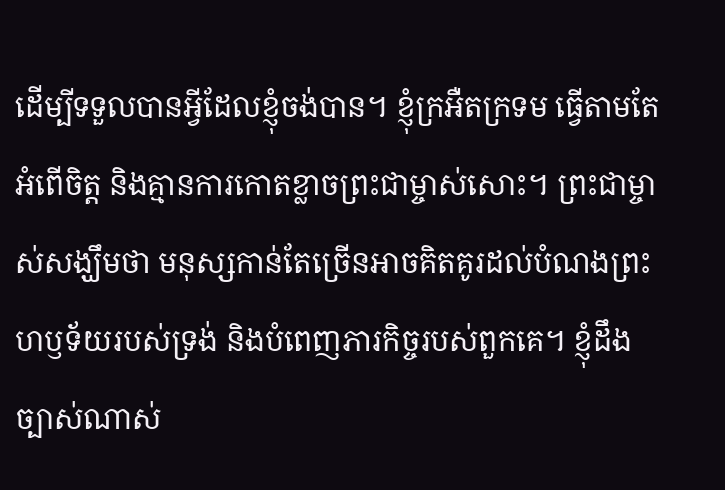ដើម្បីទទួលបានអ្វីដែលខ្ញុំចង់បាន។ ខ្ញុំក្រអឺតក្រទម ធ្វើតាមតែអំពើចិត្ត និងគ្មានការកោតខ្លាចព្រះជាម្ចាស់សោះ។ ព្រះជាម្ចាស់សង្ឃឹមថា មនុស្សកាន់តែច្រើនអាចគិតគូរដល់បំណងព្រះហឫទ័យរបស់ទ្រង់ និងបំពេញភារកិច្ចរបស់ពួកគេ។ ខ្ញុំដឹងច្បាស់ណាស់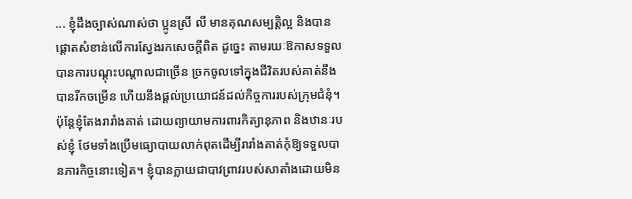... ខ្ញុំដឹងច្បាស់ណាស់ថា ប្អូនស្រី លី មានគុណសម្បត្តិល្អ និងបានផ្ដោតសំខាន់លើការស្វែងរកសេចក្ដីពិត ដូច្នេះ តាមរយៈឱកាសទទួលបានការបណ្ដុះបណ្ដាលជាច្រើន ច្រកចូលទៅក្នុងជីវិតរបស់គាត់នឹងបានរីកចម្រើន ហើយនឹងផ្ដល់ប្រយោជន៍ដល់កិច្ចការរបស់ក្រុមជំនុំ។ ប៉ុន្តែខ្ញុំតែងរារាំងគាត់ ដោយព្យាយាមការពារកិត្យានុភាព និងឋានៈរបស់ខ្ញុំ ថែមទាំងប្រើមធ្យោបាយលាក់ពុតដើម្បីរារាំងគាត់កុំឱ្យទទួលបានភារកិច្ចនោះទៀត។ ខ្ញុំបានក្លាយជាបាវព្រាវរបស់សាតាំងដោយមិន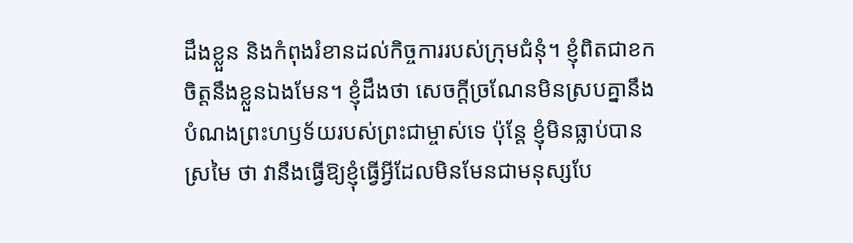ដឹងខ្លួន និងកំពុងរំខានដល់កិច្ចការរបស់ក្រុមជំនុំ។ ខ្ញុំពិតជាខកចិត្តនឹងខ្លួនឯងមែន។ ខ្ញុំដឹងថា សេចក្ដីច្រណែនមិនស្របគ្នានឹងបំណងព្រះហឫទ័យរបស់ព្រះជាម្ចាស់ទេ ប៉ុន្តែ ខ្ញុំមិនធ្លាប់បានស្រមៃ ថា វានឹងធ្វើឱ្យខ្ញុំធ្វើអ្វីដែលមិនមែនជាមនុស្សបែ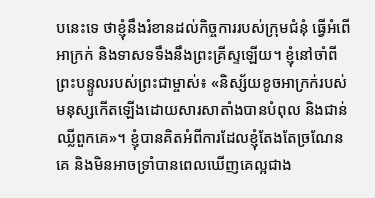បនេះទេ ថាខ្ញុំនឹងរំខានដល់កិច្ចការរបស់ក្រុមជំនុំ ធ្វើអំពើអាក្រក់ និងទាសទទឹងនឹងព្រះគ្រីស្ទឡើយ។ ខ្ញុំនៅចាំពីព្រះបន្ទូលរបស់ព្រះជាម្ចាស់៖ «និស្ស័យខូចអាក្រក់របស់មនុស្សកើតឡើងដោយសារសាតាំងបានបំពុល និងជាន់ឈ្លីពួកគេ»។ ខ្ញុំបានគិតអំពីការដែលខ្ញុំតែងតែច្រណែនគេ និងមិនអាចទ្រាំបានពេលឃើញគេល្អជាង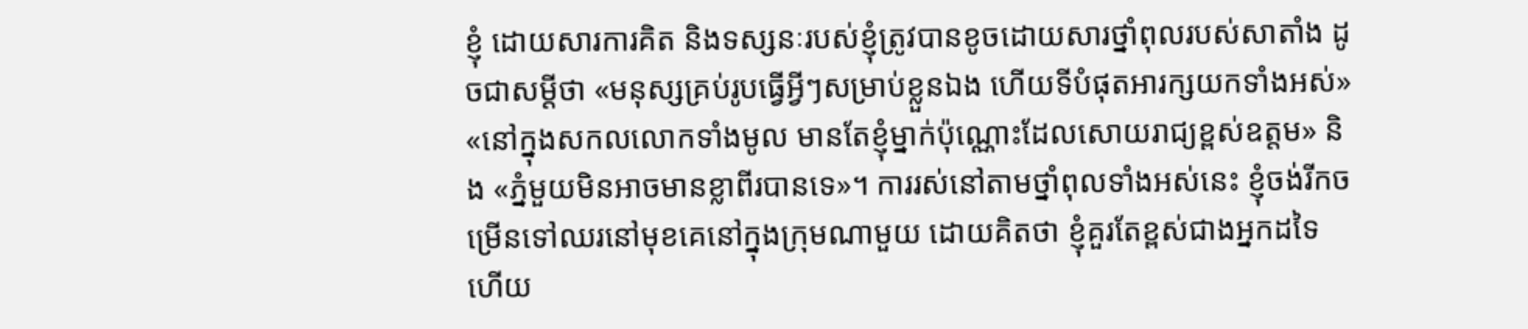ខ្ញុំ ដោយសារការគិត និងទស្សនៈរបស់ខ្ញុំត្រូវបានខូចដោយសារថ្នាំពុលរបស់សាតាំង ដូចជាសម្ដីថា «មនុស្សគ្រប់រូបធ្វើអ្វីៗសម្រាប់ខ្លួនឯង ហើយទីបំផុតអារក្សយកទាំងអស់» «នៅក្នុងសកលលោកទាំងមូល មានតែខ្ញុំម្នាក់ប៉ុណ្ណោះដែលសោយរាជ្យខ្ពស់ឧត្តម» និង «ភ្នំមួយមិនអាចមានខ្លាពីរបានទេ»។ ការរស់នៅតាមថ្នាំពុលទាំងអស់នេះ ខ្ញុំចង់រីកចម្រើនទៅឈរនៅមុខគេនៅក្នុងក្រុមណាមួយ ដោយគិតថា ខ្ញុំគួរតែខ្ពស់ជាងអ្នកដទៃ ហើយ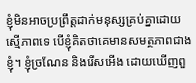ខ្ញុំមិនអាចប្រព្រឹត្តដាក់មនុស្សគ្រប់គ្នាដោយស្មើភាពទេ បើខ្ញុំគិតថាគេមានសមត្ថភាពជាងខ្ញុំ។ ខ្ញុំច្រណែន និងរើសអើង ដោយឃើញពួ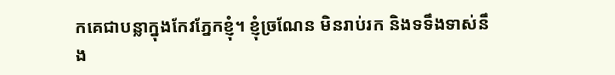កគេជាបន្លាក្នុងកែវភ្នែកខ្ញុំ។ ខ្ញុំច្រណែន មិនរាប់រក និងទទឹងទាស់នឹង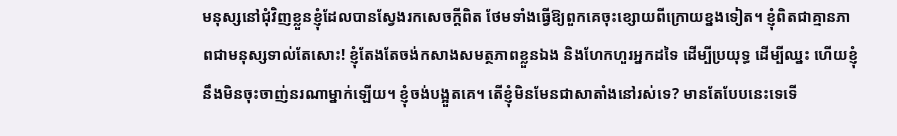មនុស្សនៅជុំវិញខ្លួនខ្ញុំដែលបានស្វែងរកសេចក្ដីពិត ថែមទាំងធ្វើឱ្យពួកគេចុះខ្សោយពីក្រោយខ្នងទៀត។ ខ្ញុំពិតជាគ្មានភាពជាមនុស្សទាល់តែសោះ! ខ្ញុំតែងតែចង់កសាងសមត្ថភាពខ្លួនឯង និងហែកហួរអ្នកដទៃ ដើម្បីប្រយុទ្ធ ដើម្បីឈ្នះ ហើយខ្ញុំនឹងមិនចុះចាញ់នរណាម្នាក់ឡើយ។ ខ្ញុំចង់បង្អួតគេ។ តើខ្ញុំមិនមែនជាសាតាំងនៅរស់ទេ? មានតែបែបនេះទេទើ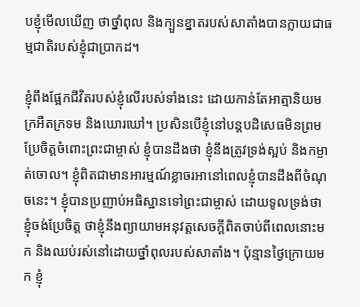បខ្ញុំមើលឃើញ ថាថ្នាំពុល និងក្បួនខ្នាតរបស់សាតាំងបានក្លាយជាធម្មជាតិរបស់ខ្ញុំជាប្រាកដ។

ខ្ញុំពឹងផ្អែកជីវិតរបស់ខ្ញុំលើរបស់ទាំងនេះ ដោយកាន់តែអាត្មានិយម ក្រអឺតក្រទម និងឃោរឃៅ។ ប្រសិនបើខ្ញុំនៅបន្តបដិសេធមិនព្រមប្រែចិត្តចំពោះព្រះជាម្ចាស់ ខ្ញុំបានដឹងថា ខ្ញុំនឹងត្រូវទ្រង់ស្អប់ និងកម្ចាត់ចោល។ ខ្ញុំពិតជាមានអារម្មណ៍ខ្លាចរអានៅពេលខ្ញុំបានដឹងពីចំណុចនេះ។ ខ្ញុំបានប្រញាប់អធិស្ឋានទៅព្រះជាម្ចាស់ ដោយទូលទ្រង់ថា ខ្ញុំចង់ប្រែចិត្ត ថាខ្ញុំនឹងព្យាយាមអនុវត្តសេចក្ដីពិតចាប់ពីពេលនោះមក និងឈប់រស់នៅដោយថ្នាំពុលរបស់សាតាំង។ ប៉ុន្មានថ្ងៃក្រោយមក ខ្ញុំ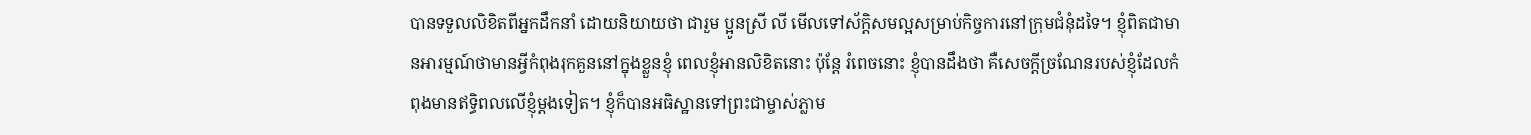បានទទួលលិខិតពីអ្នកដឹកនាំ ដោយនិយាយថា ជារួម ប្អូនស្រី លី មើលទៅស័ក្តិសមល្អសម្រាប់កិច្ចការនៅក្រុមជំនុំដទៃ។ ខ្ញុំពិតជាមានអារម្មណ៍ថាមានអ្វីកំពុងរុកគួននៅក្នុងខ្លួនខ្ញុំ ពេលខ្ញុំអានលិខិតនោះ ប៉ុន្តែ រំពេចនោះ ខ្ញុំបានដឹងថា គឺសេចក្ដីច្រណែនរបស់ខ្ញុំដែលកំពុងមានឥទ្ធិពលលើខ្ញុំម្ដងទៀត។ ខ្ញុំក៏បានអធិស្ឋានទៅព្រះជាម្ចាស់ភ្លាម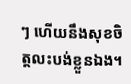ៗ ហើយនឹងសុខចិត្តលះបង់ខ្លួនឯង។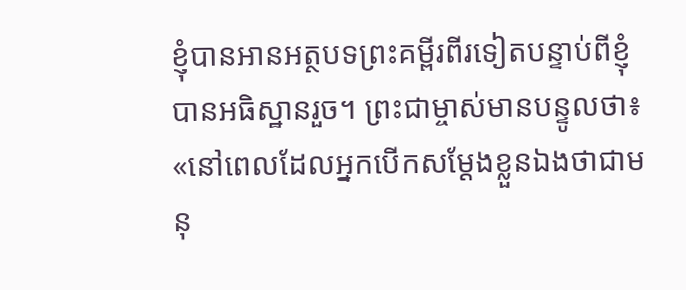ខ្ញុំបានអានអត្ថបទព្រះគម្ពីរពីរទៀតបន្ទាប់ពីខ្ញុំបានអធិស្ឋានរួច។ ព្រះជាម្ចាស់មានបន្ទូលថា៖ «នៅពេលដែលអ្នកបើកសម្ដែងខ្លួនឯងថាជាមនុ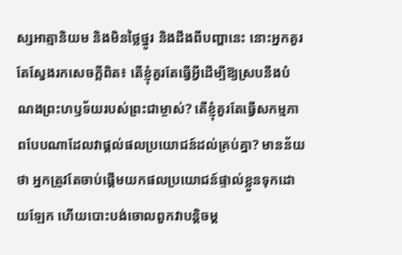ស្សអាត្មានិយម និងមិនថ្លៃថ្នូរ និងដឹងពីបញ្ហានេះ នោះអ្នកគួរតែស្វែងរកសេចក្ដីពិត៖ តើខ្ញុំគួរតែធ្វើអ្វីដើម្បីឱ្យស្របនឹងបំណងព្រះហឫទ័យរបស់ព្រះជាម្ចាស់? តើខ្ញុំគួរតែធ្វើសកម្មភាពបែបណាដែលវាផ្ដល់ផលប្រយោជន៍ដល់គ្រប់គ្នា? មានន័យថា អ្នកត្រូវតែចាប់ផ្ដើមយកផលប្រយោជន៍ផ្ទាល់ខ្លួនទុកដោយឡែក ហើយបោះបង់ចោលពួកវាបន្តិចម្ដ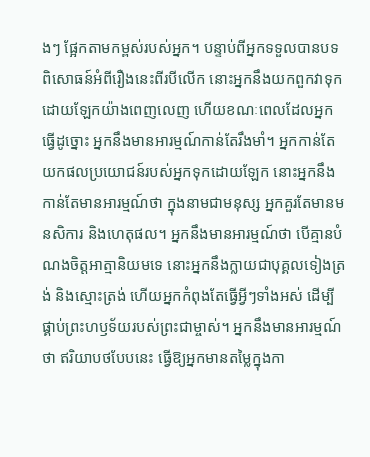ងៗ ផ្អែកតាមកម្ពស់របស់អ្នក។ បន្ទាប់ពីអ្នកទទួលបានបទពិសោធន៍អំពីរឿងនេះពីរបីលើក នោះអ្នកនឹងយកពួកវាទុកដោយឡែកយ៉ាងពេញលេញ ហើយខណៈពេលដែលអ្នកធ្វើដូច្នោះ អ្នកនឹងមានអារម្មណ៍កាន់តែរឹងមាំ។ អ្នកកាន់តែយកផលប្រយោជន៍របស់អ្នកទុកដោយឡែក នោះអ្នកនឹងកាន់តែមានអារម្មណ៍ថា ក្នុងនាមជាមនុស្ស អ្នកគួរតែមានមនសិការ និងហេតុផល។ អ្នកនឹងមានអារម្មណ៍ថា បើគ្មានបំណងចិត្តអាត្មានិយមទេ នោះអ្នកនឹងក្លាយជាបុគ្គលទៀងត្រង់ និងស្មោះត្រង់ ហើយអ្នកកំពុងតែធ្វើអ្វីៗទាំងអស់ ដើម្បីផ្គាប់ព្រះហឫទ័យរបស់ព្រះជាម្ចាស់។ អ្នកនឹងមានអារម្មណ៍ថា ឥរិយាបថបែបនេះ ធ្វើឱ្យអ្នកមានតម្លៃក្នុងកា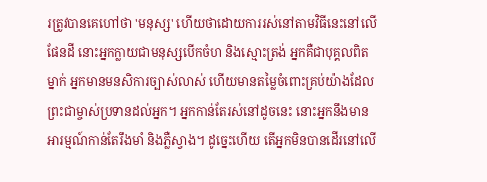រត្រូវបានគេហៅថា 'មនុស្ស' ហើយថាដោយការរស់នៅតាមវិធីនេះនៅលើផែនដី នោះអ្នកក្លាយជាមនុស្សបើកចំហ និងស្មោះត្រង់ អ្នកគឺជាបុគ្គលពិតម្នាក់ អ្នកមានមនសិការច្បាស់លាស់ ហើយមានតម្លៃចំពោះគ្រប់យ៉ាងដែលព្រះជាម្ចាស់ប្រទានដល់អ្នក។ អ្នកកាន់តែរស់នៅដូចនេះ នោះអ្នកនឹងមានអារម្មណ៍កាន់តែរឹងមាំ និងភ្លឺស្វាង។ ដូច្នេះហើយ តើអ្នកមិនបានដើរនៅលើ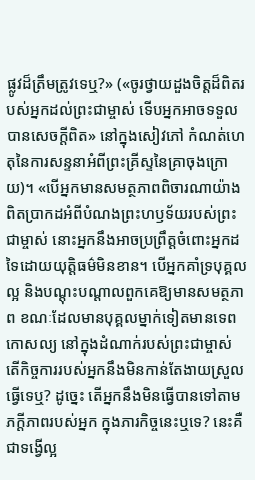ផ្លូវដ៏ត្រឹមត្រូវទេឬ?» («ចូរថ្វាយដួងចិត្តដ៏ពិតរបស់អ្នកដល់ព្រះជាម្ចាស់ ទើបអ្នកអាចទទួលបានសេចក្តីពិត» នៅក្នុងសៀវភៅ កំណត់ហេតុនៃការសន្ទនាអំពីព្រះគ្រីស្ទនៃគ្រាចុងក្រោយ)។ «បើអ្នកមានសមត្ថភាពពិចារណាយ៉ាងពិតប្រាកដអំពីបំណងព្រះហឫទ័យរបស់ព្រះជាម្ចាស់ នោះអ្នកនឹងអាចប្រព្រឹត្តចំពោះអ្នកដទៃដោយយុត្តិធម៌មិនខាន។ បើអ្នកគាំទ្របុគ្គលល្អ និងបណ្ដុះបណ្ដាលពួកគេឱ្យមានសមត្ថភាព ខណៈដែលមានបុគ្គលម្នាក់ទៀតមានទេពកោសល្យ នៅក្នុងដំណាក់របស់ព្រះជាម្ចាស់ តើកិច្ចការរបស់អ្នកនឹងមិនកាន់តែងាយស្រួលធ្វើទេឬ? ដូច្នេះ តើអ្នកនឹងមិនធ្វើបានទៅតាមភក្ដីភាពរបស់អ្នក ក្នុងភារកិច្ចនេះឬទេ? នេះគឺជាទង្វើល្អ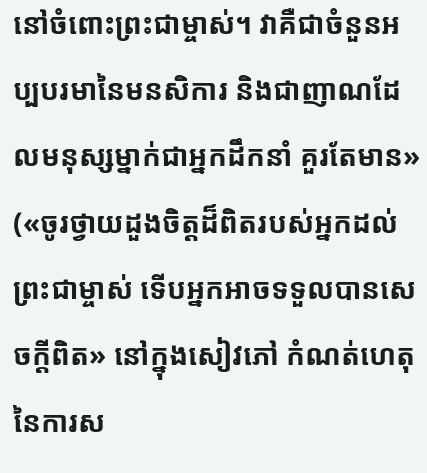នៅចំពោះព្រះជាម្ចាស់។ វាគឺជាចំនួនអប្បបរមានៃមនសិការ និងជាញាណដែលមនុស្សម្នាក់ជាអ្នកដឹកនាំ គួរតែមាន» («ចូរថ្វាយដួងចិត្តដ៏ពិតរបស់អ្នកដល់ព្រះជាម្ចាស់ ទើបអ្នកអាចទទួលបានសេចក្តីពិត» នៅក្នុងសៀវភៅ កំណត់ហេតុនៃការស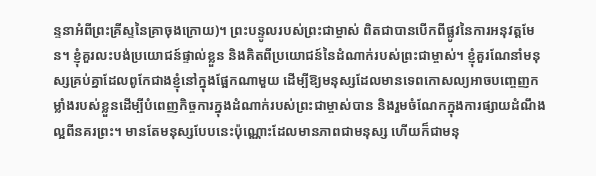ន្ទនាអំពីព្រះគ្រីស្ទនៃគ្រាចុងក្រោយ)។ ព្រះបន្ទូលរបស់ព្រះជាម្ចាស់ ពិតជាបានបើកពីផ្លូវនៃការអនុវត្តមែន។ ខ្ញុំគួរលះបង់ប្រយោជន៍ផ្ទាល់ខ្លួន និងគិតពីប្រយោជន៍នៃដំណាក់របស់ព្រះជាម្ចាស់។ ខ្ញុំគួរណែនាំមនុស្សគ្រប់គ្នាដែលពូកែជាងខ្ញុំនៅក្នុងផ្អែកណាមួយ ដើម្បីឱ្យមនុស្សដែលមានទេពកោសល្យអាចបញ្ចេញកម្លាំងរបស់ខ្លួនដើម្បីបំពេញកិច្ចការក្នុងដំណាក់របស់ព្រះជាម្ចាស់បាន និងរួមចំណែកក្នុងការផ្សាយដំណឹងល្អពីនគរព្រះ។ មានតែមនុស្សបែបនេះប៉ុណ្ណោះដែលមានភាពជាមនុស្ស ហើយក៏ជាមនុ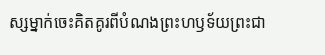ស្សម្នាក់ចេះគិតគូរពីបំណងព្រះហឫទ័យព្រះជា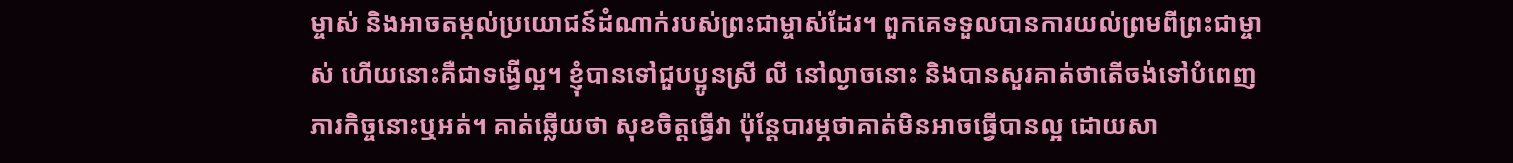ម្ចាស់ និងអាចតម្កល់ប្រយោជន៍ដំណាក់របស់ព្រះជាម្ចាស់ដែរ។ ពួកគេទទួលបានការយល់ព្រមពីព្រះជាម្ចាស់ ហើយនោះគឺជាទង្វើល្អ។ ខ្ញុំបានទៅជួបប្អូនស្រី លី នៅល្ងាចនោះ និងបានសួរគាត់ថាតើចង់ទៅបំពេញភារកិច្ចនោះឬអត់។ គាត់ឆ្លើយថា សុខចិត្តធ្វើវា ប៉ុន្តែបារម្ភថាគាត់មិនអាចធ្វើបានល្អ ដោយសា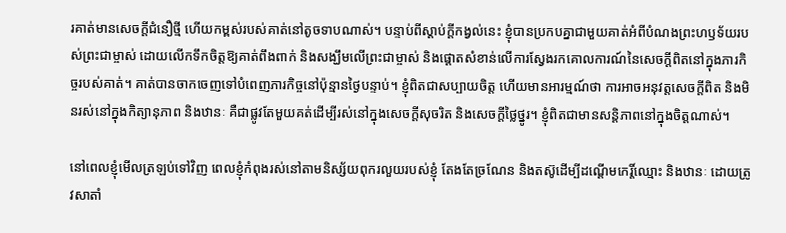រគាត់មានសេចក្ដីជំនឿថ្មី ហើយកម្ពស់របស់គាត់នៅតូចទាបណាស់។ បន្ទាប់ពីស្ដាប់ក្ដីកង្វល់នេះ ខ្ញុំបានប្រកបគ្នាជាមួយគាត់អំពីបំណងព្រះហឫទ័យរបស់ព្រះជាម្ចាស់ ដោយលើកទឹកចិត្តឱ្យគាត់ពឹងពាក់ និងសង្ឃឹមលើព្រះជាម្ចាស់ និងផ្ដោតសំខាន់លើការស្វែងរកគោលការណ៍នៃសេចក្ដីពិតនៅក្នុងភារកិច្ចរបស់គាត់។ គាត់បានចាកចេញទៅបំពេញភារកិច្ចនៅប៉ុន្មានថ្ងៃបន្ទាប់។ ខ្ញុំពិតជាសប្បាយចិត្ត ហើយមានអារម្មណ៍ថា ការអាចអនុវត្តសេចក្ដីពិត និងមិនរស់នៅក្នុងកិត្យានុភាព និងឋានៈ គឺជាផ្លូវតែមួយគត់ដើម្បីរស់នៅក្នុងសេចក្ដីសុចរិត និងសេចក្ដីថ្លៃថ្នូរ។ ខ្ញុំពិតជាមានសន្ដិភាពនៅក្នុងចិត្តណាស់។

នៅពេលខ្ញុំមើលត្រឡប់ទៅវិញ ពេលខ្ញុំកំពុងរស់នៅតាមនិស្ស័យពុករលួយរបស់ខ្ញុំ តែងតែច្រណែន និងតស៊ូដើម្បីដណ្ដើមកេរ្តិ៍ឈ្មោះ និងឋានៈ ដោយត្រូវសាតាំ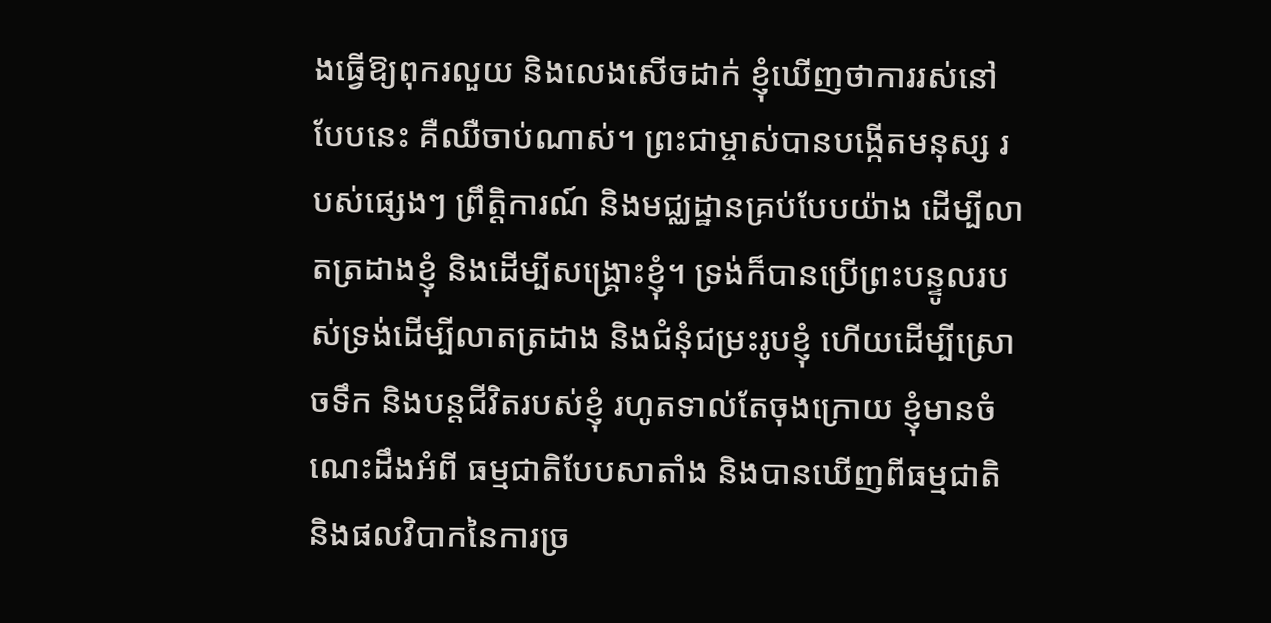ងធ្វើឱ្យពុករលួយ និងលេងសើចដាក់ ខ្ញុំឃើញថាការរស់នៅបែបនេះ គឺឈឺចាប់ណាស់។ ព្រះជាម្ចាស់បានបង្កើតមនុស្ស របស់ផ្សេងៗ ព្រឹត្តិការណ៍ និងមជ្ឈដ្ឋានគ្រប់បែបយ៉ាង ដើម្បីលាតត្រដាងខ្ញុំ និងដើម្បីសង្គ្រោះខ្ញុំ។ ទ្រង់ក៏បានប្រើព្រះបន្ទូលរបស់ទ្រង់ដើម្បីលាតត្រដាង និងជំនុំជម្រះរូបខ្ញុំ ហើយដើម្បីស្រោចទឹក និងបន្តជីវិតរបស់ខ្ញុំ រហូតទាល់តែចុងក្រោយ ខ្ញុំមានចំណេះដឹងអំពី ធម្មជាតិបែបសាតាំង និងបានឃើញពីធម្មជាតិ និងផលវិបាកនៃការច្រ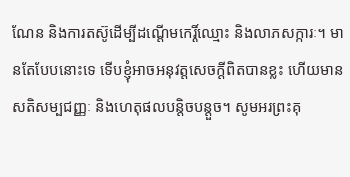ណែន និងការតស៊ូដើម្បីដណ្ដើមកេរ្តិ៍ឈ្មោះ និងលាភសក្ការៈ។ មានតែបែបនោះទេ ទើបខ្ញុំអាចអនុវត្តសេចក្ដីពិតបានខ្លះ ហើយមានសតិសម្បជញ្ញៈ និងហេតុផលបន្តិចបន្ដួច។ សូមអរព្រះគុ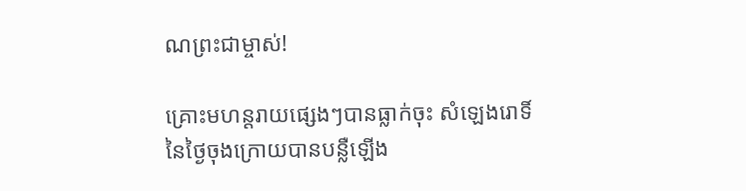ណព្រះជាម្ចាស់!

គ្រោះមហន្តរាយផ្សេងៗបានធ្លាក់ចុះ សំឡេងរោទិ៍នៃថ្ងៃចុងក្រោយបានបន្លឺឡើង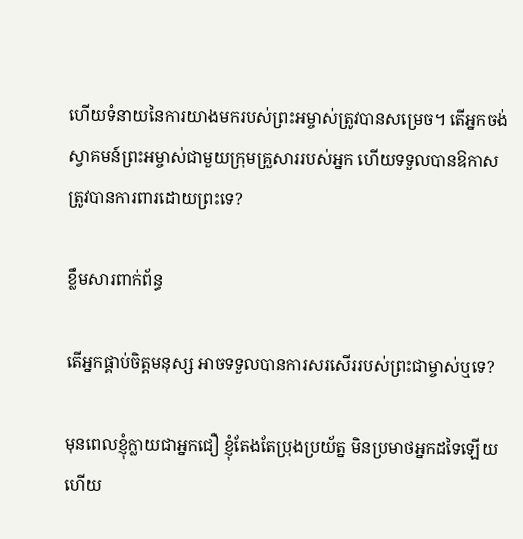ហើយទំនាយនៃការយាងមករបស់ព្រះអម្ចាស់ត្រូវបានសម្រេច។ តើអ្នកចង់ស្វាគមន៍ព្រះអម្ចាស់ជាមួយក្រុមគ្រួសាររបស់អ្នក ហើយទទួលបានឱកាសត្រូវបានការពារដោយព្រះទេ?

ខ្លឹមសារពាក់ព័ន្ធ

តើអ្នកផ្គាប់ចិត្តមនុស្ស អាចទទួលបានការសរសើររបស់ព្រះជាម្ចាស់ឬទេ?

មុនពេលខ្ញុំក្លាយជាអ្នកជឿ ខ្ញុំតែងតែប្រុងប្រយ័ត្ន មិនប្រមាថអ្នកដទៃឡើយ ហើយ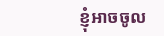ខ្ញុំអាចចូល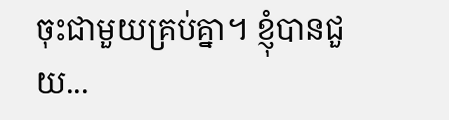ចុះជាមួយគ្រប់គ្នា។ ខ្ញុំបានជួយ...